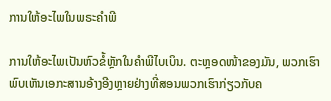ການໃຫ້ອະໄພໃນພຣະຄໍາພີ

ການໃຫ້ອະໄພເປັນຫົວຂໍ້ຫຼັກໃນຄໍາພີໄບເບິນ. ຕະຫຼອດໜ້າຂອງມັນ, ພວກເຮົາພົບເຫັນເອກະສານອ້າງອີງຫຼາຍຢ່າງທີ່ສອນພວກເຮົາກ່ຽວກັບຄ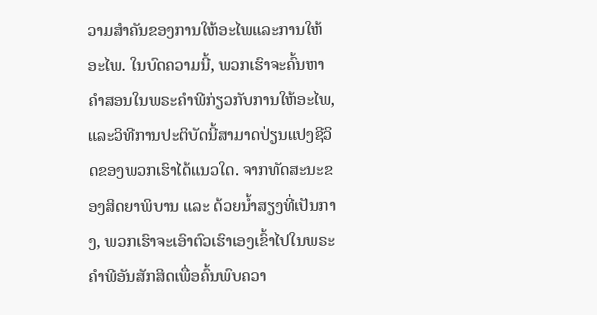ວາມສໍາຄັນຂອງການໃຫ້ອະໄພແລະການໃຫ້ອະໄພ. ໃນບົດຄວາມນີ້, ພວກເຮົາຈະຄົ້ນຫາຄໍາສອນໃນພຣະຄໍາພີກ່ຽວກັບການໃຫ້ອະໄພ, ແລະວິທີການປະຕິບັດນີ້ສາມາດປ່ຽນແປງຊີວິດຂອງພວກເຮົາໄດ້ແນວໃດ. ຈາກທັດສະນະຂອງສິດຍາພິບານ ແລະ ດ້ວຍນໍ້າສຽງທີ່ເປັນກາງ, ພວກເຮົາຈະເອົາຕົວເຮົາເອງເຂົ້າໄປໃນພຣະຄໍາພີອັນສັກສິດເພື່ອຄົ້ນພົບຄວາ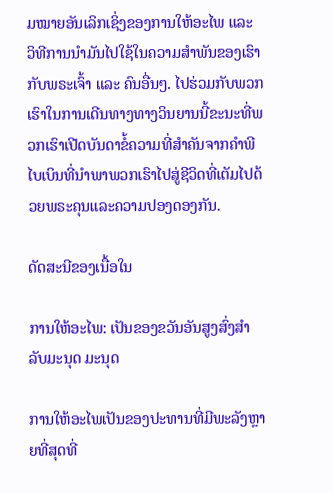ມໝາຍອັນເລິກເຊິ່ງຂອງການໃຫ້ອະໄພ ແລະ ວິທີການນໍາມັນໄປໃຊ້ໃນຄວາມສຳພັນຂອງເຮົາກັບພຣະເຈົ້າ ແລະ ຄົນອື່ນໆ. ໄປຮ່ວມກັບພວກເຮົາໃນການເດີນທາງທາງວິນຍານນີ້ຂະນະທີ່ພວກເຮົາເປີດບັນດາຂໍ້ຄວາມທີ່ສໍາຄັນຈາກຄໍາພີໄບເບິນທີ່ນໍາພາພວກເຮົາໄປສູ່ຊີວິດທີ່ເຕັມໄປດ້ວຍພຣະຄຸນແລະຄວາມປອງດອງກັນ.

ດັດສະນີຂອງເນື້ອໃນ

ການໃຫ້ອະໄພ: ເປັນຂອງຂວັນອັນສູງສົ່ງສຳລັບມະນຸດ ມະນຸດ

ການໃຫ້ອະໄພເປັນຂອງປະທານທີ່ມີພະລັງຫຼາຍທີ່ສຸດທີ່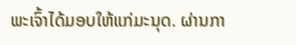ພະເຈົ້າໄດ້ມອບໃຫ້ແກ່ມະນຸດ. ຜ່ານກາ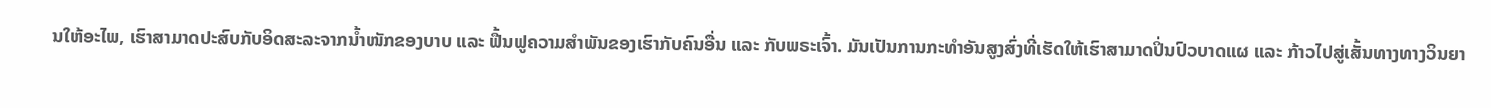ນໃຫ້ອະໄພ, ເຮົາສາມາດປະສົບກັບອິດສະລະຈາກນ້ຳໜັກຂອງບາບ ແລະ ຟື້ນຟູຄວາມສຳພັນຂອງເຮົາກັບຄົນອື່ນ ແລະ ກັບພຣະເຈົ້າ. ມັນເປັນການກະທຳອັນສູງສົ່ງທີ່ເຮັດໃຫ້ເຮົາສາມາດປິ່ນປົວບາດແຜ ແລະ ກ້າວໄປສູ່ເສັ້ນທາງທາງວິນຍາ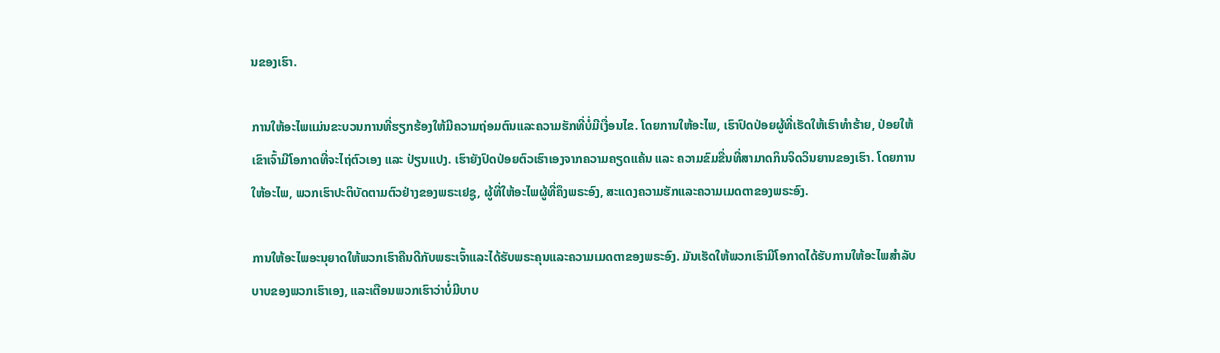ນຂອງເຮົາ.

ການໃຫ້ອະໄພແມ່ນຂະບວນການທີ່ຮຽກຮ້ອງໃຫ້ມີຄວາມຖ່ອມຕົນແລະຄວາມຮັກທີ່ບໍ່ມີເງື່ອນໄຂ. ໂດຍການໃຫ້ອະໄພ, ເຮົາປົດປ່ອຍຜູ້ທີ່ເຮັດໃຫ້ເຮົາທຳຮ້າຍ, ປ່ອຍໃຫ້ເຂົາເຈົ້າມີໂອກາດທີ່ຈະໄຖ່ຕົວເອງ ແລະ ປ່ຽນແປງ. ເຮົາຍັງປົດປ່ອຍຕົວເຮົາເອງຈາກຄວາມຄຽດແຄ້ນ ແລະ ຄວາມຂົມຂື່ນທີ່ສາມາດກິນຈິດວິນຍານຂອງເຮົາ. ໂດຍການໃຫ້ອະໄພ, ພວກເຮົາປະຕິບັດຕາມຕົວຢ່າງຂອງພຣະເຢຊູ, ຜູ້ທີ່ໃຫ້ອະໄພຜູ້ທີ່ຄຶງພຣະອົງ, ສະແດງຄວາມຮັກແລະຄວາມເມດຕາຂອງພຣະອົງ.

ການໃຫ້ອະໄພອະນຸຍາດໃຫ້ພວກເຮົາຄືນດີກັບພຣະເຈົ້າແລະໄດ້ຮັບພຣະຄຸນແລະຄວາມເມດຕາຂອງພຣະອົງ. ມັນເຮັດໃຫ້ພວກເຮົາມີໂອກາດໄດ້ຮັບການໃຫ້ອະໄພສໍາລັບບາບຂອງພວກເຮົາເອງ, ແລະເຕືອນພວກເຮົາວ່າບໍ່ມີບາບ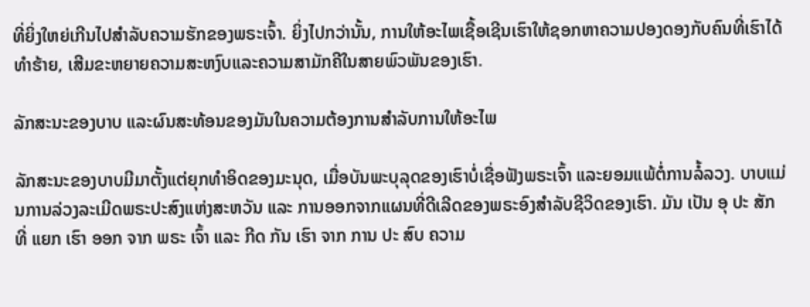ທີ່ຍິ່ງໃຫຍ່ເກີນໄປສໍາລັບຄວາມຮັກຂອງພຣະເຈົ້າ. ຍິ່ງໄປກວ່ານັ້ນ, ການໃຫ້ອະໄພເຊື້ອເຊີນເຮົາໃຫ້ຊອກຫາຄວາມປອງດອງກັບຄົນທີ່ເຮົາໄດ້ທຳຮ້າຍ, ເສີມຂະຫຍາຍຄວາມສະຫງົບແລະຄວາມສາມັກຄີໃນສາຍພົວພັນຂອງເຮົາ.

ລັກສະນະຂອງບາບ ແລະຜົນສະທ້ອນຂອງມັນໃນຄວາມຕ້ອງການສໍາລັບການໃຫ້ອະໄພ

ລັກສະນະຂອງບາບມີມາຕັ້ງແຕ່ຍຸກທຳອິດຂອງມະນຸດ, ເມື່ອບັນພະບຸລຸດຂອງເຮົາບໍ່ເຊື່ອຟັງພຣະເຈົ້າ ແລະຍອມແພ້ຕໍ່ການລໍ້ລວງ. ບາບແມ່ນການລ່ວງລະເມີດພຣະປະສົງແຫ່ງສະຫວັນ ແລະ ການອອກຈາກແຜນທີ່ດີເລີດຂອງພຣະອົງສຳລັບຊີວິດຂອງເຮົາ. ມັນ ເປັນ ອຸ ປະ ສັກ ທີ່ ແຍກ ເຮົາ ອອກ ຈາກ ພຣະ ເຈົ້າ ແລະ ກີດ ກັນ ເຮົາ ຈາກ ການ ປະ ສົບ ຄວາມ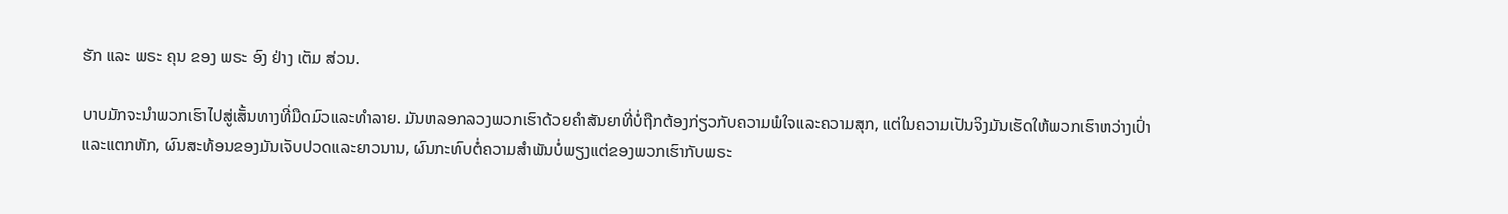ຮັກ ແລະ ພຣະ ຄຸນ ຂອງ ພຣະ ອົງ ຢ່າງ ເຕັມ ສ່ວນ.

ບາບມັກຈະນໍາພວກເຮົາໄປສູ່ເສັ້ນທາງທີ່ມືດມົວແລະທໍາລາຍ. ມັນຫລອກລວງພວກເຮົາດ້ວຍຄໍາສັນຍາທີ່ບໍ່ຖືກຕ້ອງກ່ຽວກັບຄວາມພໍໃຈແລະຄວາມສຸກ, ແຕ່ໃນຄວາມເປັນຈິງມັນເຮັດໃຫ້ພວກເຮົາຫວ່າງເປົ່າແລະແຕກຫັກ, ຜົນສະທ້ອນຂອງມັນເຈັບປວດແລະຍາວນານ, ຜົນກະທົບຕໍ່ຄວາມສໍາພັນບໍ່ພຽງແຕ່ຂອງພວກເຮົາກັບພຣະ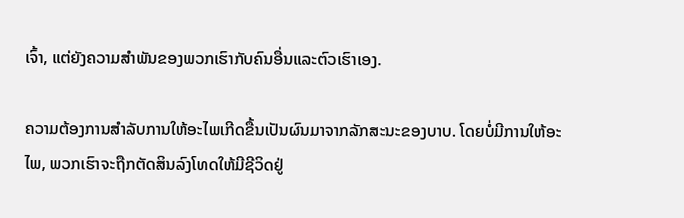ເຈົ້າ, ແຕ່ຍັງຄວາມສໍາພັນຂອງພວກເຮົາກັບຄົນອື່ນແລະຕົວເຮົາເອງ.

ຄວາມຕ້ອງການສໍາລັບການໃຫ້ອະໄພເກີດຂື້ນເປັນຜົນມາຈາກລັກສະນະຂອງບາບ. ໂດຍບໍ່ມີການໃຫ້ອະໄພ, ພວກເຮົາຈະຖືກຕັດສິນລົງໂທດໃຫ້ມີຊີວິດຢູ່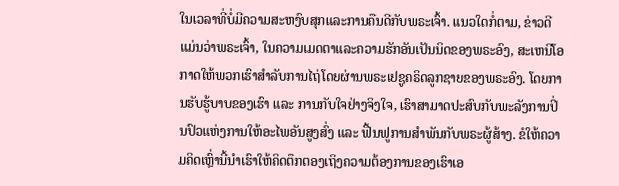ໃນເວລາທີ່ບໍ່ມີຄວາມສະຫງົບສຸກແລະການຄືນດີກັບພຣະເຈົ້າ. ແນວໃດກໍ່ຕາມ, ຂ່າວດີແມ່ນວ່າພຣະເຈົ້າ, ໃນຄວາມເມດຕາແລະຄວາມຮັກອັນເປັນນິດຂອງພຣະອົງ, ສະເຫນີໂອກາດໃຫ້ພວກເຮົາສໍາລັບການໄຖ່ໂດຍຜ່ານພຣະເຢຊູຄຣິດລູກຊາຍຂອງພຣະອົງ. ໂດຍການຮັບຮູ້ບາບຂອງເຮົາ ແລະ ການກັບໃຈຢ່າງຈິງໃຈ, ເຮົາສາມາດປະສົບກັບພະລັງການປິ່ນປົວແຫ່ງການໃຫ້ອະໄພອັນສູງສົ່ງ ແລະ ຟື້ນຟູການສຳພັນກັບພຣະຜູ້ສ້າງ. ຂໍໃຫ້ຄວາມຄິດເຫຼົ່ານີ້ນຳເຮົາໃຫ້ຄິດຕຶກຕອງເຖິງຄວາມຕ້ອງການຂອງເຮົາເອ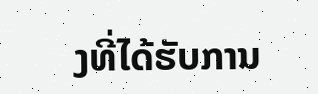ງທີ່ໄດ້ຮັບການ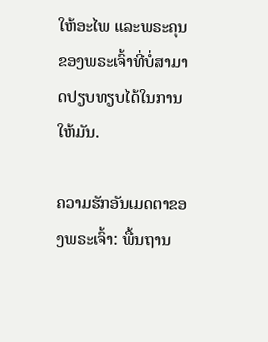ໃຫ້ອະໄພ ແລະພຣະຄຸນຂອງພຣະເຈົ້າທີ່ບໍ່ສາມາດປຽບທຽບໄດ້ໃນການໃຫ້ມັນ.

ຄວາມຮັກອັນເມດຕາຂອງພຣະເຈົ້າ: ພື້ນຖານ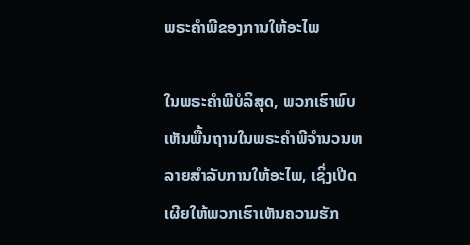ພຣະຄໍາພີຂອງການໃຫ້ອະໄພ

ໃນພຣະຄໍາພີບໍລິສຸດ, ພວກເຮົາພົບເຫັນພື້ນຖານໃນພຣະຄໍາພີຈໍານວນຫລາຍສໍາລັບການໃຫ້ອະໄພ, ເຊິ່ງເປີດເຜີຍໃຫ້ພວກເຮົາເຫັນຄວາມຮັກ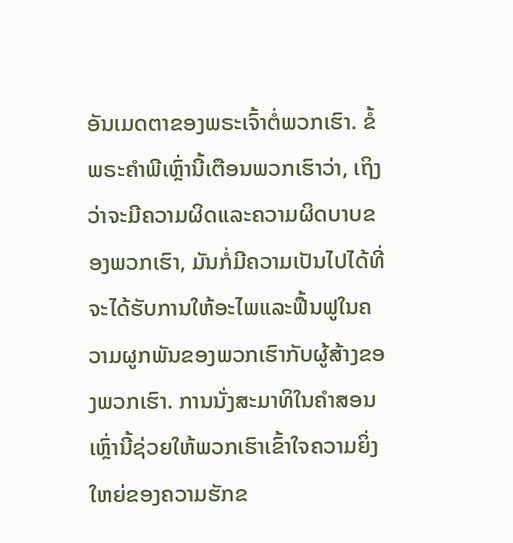ອັນເມດຕາຂອງພຣະເຈົ້າຕໍ່ພວກເຮົາ. ຂໍ້ພຣະຄໍາພີເຫຼົ່ານີ້ເຕືອນພວກເຮົາວ່າ, ເຖິງວ່າຈະມີຄວາມຜິດແລະຄວາມຜິດບາບຂອງພວກເຮົາ, ມັນກໍ່ມີຄວາມເປັນໄປໄດ້ທີ່ຈະໄດ້ຮັບການໃຫ້ອະໄພແລະຟື້ນຟູໃນຄວາມຜູກພັນຂອງພວກເຮົາກັບຜູ້ສ້າງຂອງພວກເຮົາ. ການນັ່ງສະມາທິໃນຄໍາສອນເຫຼົ່ານີ້ຊ່ວຍໃຫ້ພວກເຮົາເຂົ້າໃຈຄວາມຍິ່ງໃຫຍ່ຂອງຄວາມຮັກຂ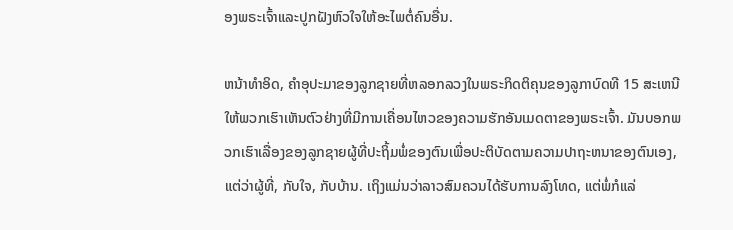ອງພຣະເຈົ້າແລະປູກຝັງຫົວໃຈໃຫ້ອະໄພຕໍ່ຄົນອື່ນ.

ຫນ້າທໍາອິດ, ຄໍາອຸປະມາຂອງລູກຊາຍທີ່ຫລອກລວງໃນພຣະກິດຕິຄຸນຂອງລູກາບົດທີ 15 ສະເຫນີໃຫ້ພວກເຮົາເຫັນຕົວຢ່າງທີ່ມີການເຄື່ອນໄຫວຂອງຄວາມຮັກອັນເມດຕາຂອງພຣະເຈົ້າ. ມັນບອກພວກເຮົາເລື່ອງຂອງລູກຊາຍຜູ້ທີ່ປະຖິ້ມພໍ່ຂອງຕົນເພື່ອປະຕິບັດຕາມຄວາມປາຖະຫນາຂອງຕົນເອງ, ແຕ່ວ່າຜູ້ທີ່, ກັບໃຈ, ກັບບ້ານ. ເຖິງແມ່ນວ່າລາວສົມຄວນໄດ້ຮັບການລົງໂທດ, ແຕ່ພໍ່ກໍແລ່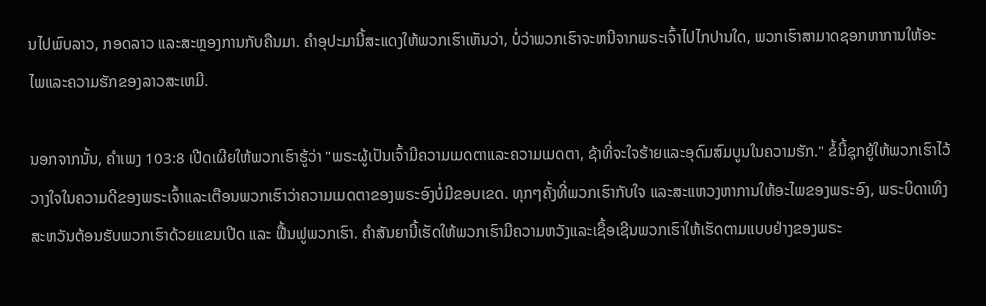ນໄປພົບລາວ, ກອດລາວ ແລະສະຫຼອງການກັບຄືນມາ. ຄໍາອຸປະມານີ້ສະແດງໃຫ້ພວກເຮົາເຫັນວ່າ, ບໍ່ວ່າພວກເຮົາຈະຫນີຈາກພຣະເຈົ້າໄປໄກປານໃດ, ພວກເຮົາສາມາດຊອກຫາການໃຫ້ອະໄພແລະຄວາມຮັກຂອງລາວສະເຫມີ.

ນອກຈາກນັ້ນ, ຄໍາເພງ 103:8 ເປີດເຜີຍໃຫ້ພວກເຮົາຮູ້ວ່າ "ພຣະຜູ້ເປັນເຈົ້າມີຄວາມເມດຕາແລະຄວາມເມດຕາ, ຊ້າທີ່ຈະໃຈຮ້າຍແລະອຸດົມສົມບູນໃນຄວາມຮັກ." ຂໍ້ນີ້ຊຸກຍູ້ໃຫ້ພວກເຮົາໄວ້ວາງໃຈໃນຄວາມດີຂອງພຣະເຈົ້າແລະເຕືອນພວກເຮົາວ່າຄວາມເມດຕາຂອງພຣະອົງບໍ່ມີຂອບເຂດ. ທຸກໆຄັ້ງທີ່ພວກເຮົາກັບໃຈ ແລະສະແຫວງຫາການໃຫ້ອະໄພຂອງພຣະອົງ, ພຣະບິດາເທິງສະຫວັນຕ້ອນຮັບພວກເຮົາດ້ວຍແຂນເປີດ ແລະ ຟື້ນຟູພວກເຮົາ. ຄໍາສັນຍານີ້ເຮັດໃຫ້ພວກເຮົາມີຄວາມຫວັງແລະເຊື້ອເຊີນພວກເຮົາໃຫ້ເຮັດຕາມແບບຢ່າງຂອງພຣະ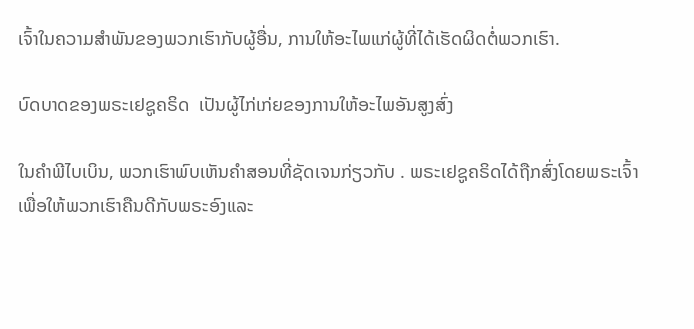ເຈົ້າໃນຄວາມສໍາພັນຂອງພວກເຮົາກັບຜູ້ອື່ນ, ການໃຫ້ອະໄພແກ່ຜູ້ທີ່ໄດ້ເຮັດຜິດຕໍ່ພວກເຮົາ.

ບົດບາດຂອງພຣະເຢຊູຄຣິດ  ເປັນຜູ້ໄກ່ເກ່ຍຂອງການໃຫ້ອະໄພອັນສູງສົ່ງ

ໃນຄໍາພີໄບເບິນ, ພວກເຮົາພົບເຫັນຄໍາສອນທີ່ຊັດເຈນກ່ຽວກັບ . ພຣະເຢຊູຄຣິດໄດ້ຖືກສົ່ງໂດຍພຣະເຈົ້າເພື່ອໃຫ້ພວກເຮົາຄືນດີກັບພຣະອົງແລະ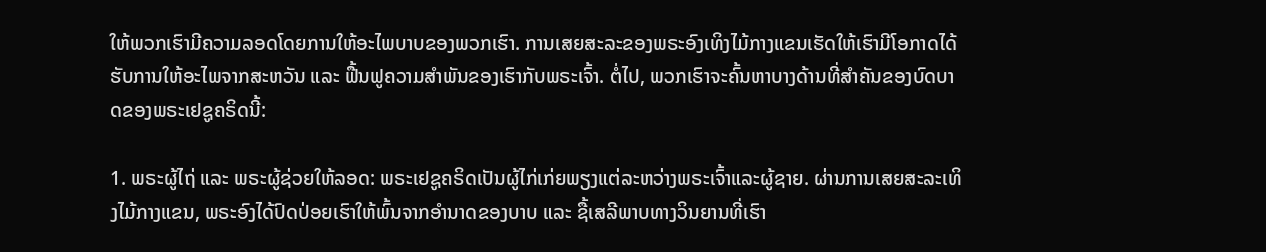ໃຫ້ພວກເຮົາມີຄວາມລອດໂດຍການໃຫ້ອະໄພບາບຂອງພວກເຮົາ. ການເສຍສະລະຂອງພຣະອົງເທິງໄມ້ກາງແຂນເຮັດໃຫ້ເຮົາມີໂອກາດໄດ້ຮັບການໃຫ້ອະໄພຈາກສະຫວັນ ແລະ ຟື້ນຟູຄວາມສຳພັນຂອງເຮົາກັບພຣະເຈົ້າ. ຕໍ່ໄປ, ພວກເຮົາຈະຄົ້ນຫາບາງດ້ານທີ່ສໍາຄັນຂອງບົດບາດຂອງພຣະເຢຊູຄຣິດນີ້:

1. ພຣະຜູ້ໄຖ່ ແລະ ພຣະຜູ້ຊ່ວຍໃຫ້ລອດ: ພຣະເຢຊູຄຣິດເປັນຜູ້ໄກ່ເກ່ຍພຽງແຕ່ລະຫວ່າງພຣະເຈົ້າແລະຜູ້ຊາຍ. ຜ່ານການເສຍສະລະເທິງໄມ້ກາງແຂນ, ພຣະອົງໄດ້ປົດປ່ອຍເຮົາໃຫ້ພົ້ນຈາກອຳນາດຂອງບາບ ແລະ ຊື້ເສລີພາບທາງວິນຍານທີ່ເຮົາ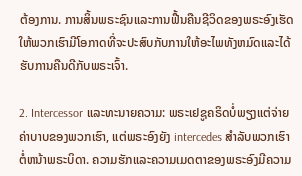ຕ້ອງການ. ການສິ້ນພຣະຊົນແລະການຟື້ນຄືນຊີວິດຂອງພຣະອົງເຮັດໃຫ້ພວກເຮົາມີໂອກາດທີ່ຈະປະສົບກັບການໃຫ້ອະໄພທັງຫມົດແລະໄດ້ຮັບການຄືນດີກັບພຣະເຈົ້າ.

2. Intercessor ແລະທະນາຍຄວາມ: ພຣະເຢຊູຄຣິດບໍ່ພຽງແຕ່ຈ່າຍຄ່າບາບຂອງພວກເຮົາ, ແຕ່ພຣະອົງຍັງ intercedes ສໍາລັບພວກເຮົາຕໍ່ຫນ້າພຣະບິດາ. ຄວາມຮັກແລະຄວາມເມດຕາຂອງພຣະອົງມີຄວາມ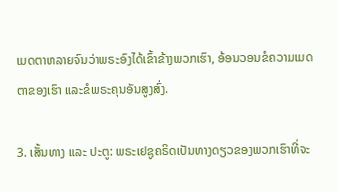ເມດຕາຫລາຍຈົນວ່າພຣະອົງໄດ້ເຂົ້າຂ້າງພວກເຮົາ, ອ້ອນວອນຂໍຄວາມເມດຕາຂອງເຮົາ ແລະຂໍພຣະຄຸນອັນສູງສົ່ງ.

3. ເສັ້ນທາງ ແລະ ປະຕູ: ພຣະເຢຊູຄຣິດເປັນທາງດຽວຂອງພວກເຮົາທີ່ຈະ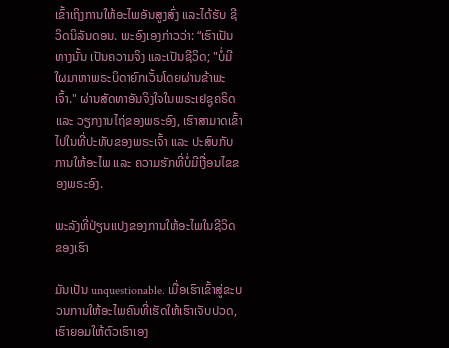ເຂົ້າເຖິງການໃຫ້ອະໄພອັນສູງສົ່ງ ແລະໄດ້ຮັບ ຊີວິດນິລັນດອນ. ພະອົງເອງກ່າວວ່າ: “ເຮົາເປັນທາງນັ້ນ ເປັນຄວາມຈິງ ແລະເປັນຊີວິດ; "ບໍ່ມີໃຜມາຫາພຣະບິດາຍົກເວັ້ນໂດຍຜ່ານຂ້າພະເຈົ້າ." ຜ່ານສັດທາອັນຈິງໃຈໃນພຣະເຢຊູຄຣິດ ແລະ ວຽກງານໄຖ່ຂອງພຣະອົງ, ເຮົາສາມາດເຂົ້າໄປໃນທີ່ປະທັບຂອງພຣະເຈົ້າ ແລະ ປະສົບກັບການໃຫ້ອະໄພ ແລະ ຄວາມຮັກທີ່ບໍ່ມີເງື່ອນໄຂຂອງພຣະອົງ.

ພະລັງທີ່ປ່ຽນແປງຂອງການໃຫ້ອະໄພໃນຊີວິດຂອງເຮົາ

ມັນເປັນ unquestionable. ເມື່ອເຮົາເຂົ້າສູ່ຂະບວນການໃຫ້ອະໄພຄົນທີ່ເຮັດໃຫ້ເຮົາເຈັບປວດ, ເຮົາຍອມໃຫ້ຕົວເຮົາເອງ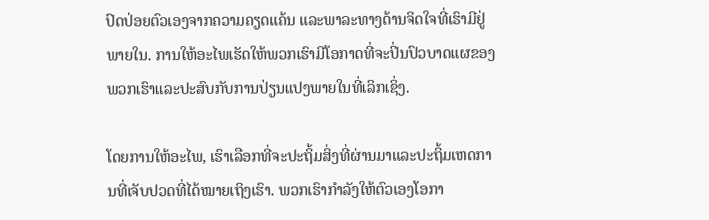ປົດປ່ອຍຕົວເອງຈາກຄວາມຄຽດແຄ້ນ ແລະພາລະທາງດ້ານຈິດໃຈທີ່ເຮົາມີຢູ່ພາຍໃນ. ການໃຫ້ອະໄພເຮັດໃຫ້ພວກເຮົາມີໂອກາດທີ່ຈະປິ່ນປົວບາດແຜຂອງພວກເຮົາແລະປະສົບກັບການປ່ຽນແປງພາຍໃນທີ່ເລິກເຊິ່ງ.

ໂດຍການໃຫ້ອະໄພ, ເຮົາເລືອກທີ່ຈະປະຖິ້ມສິ່ງທີ່ຜ່ານມາແລະປະຖິ້ມເຫດການທີ່ເຈັບປວດທີ່ໄດ້ໝາຍເຖິງເຮົາ. ພວກເຮົາກໍາລັງໃຫ້ຕົວເອງໂອກາ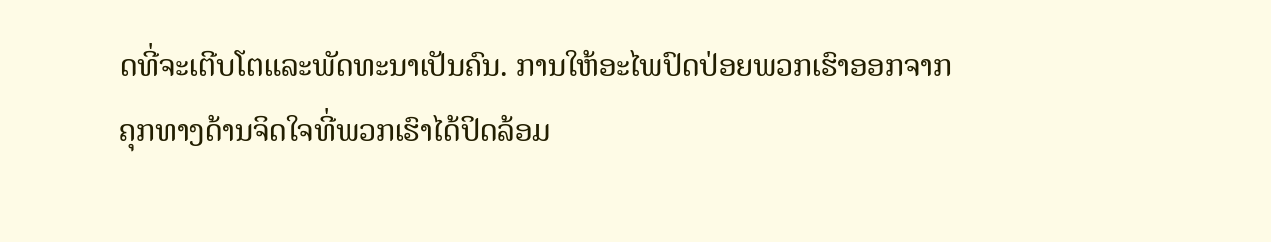ດທີ່ຈະເຕີບໂຕແລະພັດທະນາເປັນຄົນ. ການໃຫ້ອະໄພປົດປ່ອຍພວກເຮົາອອກຈາກຄຸກທາງດ້ານຈິດໃຈທີ່ພວກເຮົາໄດ້ປິດລ້ອມ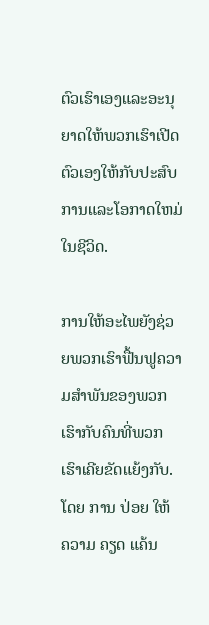ຕົວເຮົາເອງແລະອະນຸຍາດໃຫ້ພວກເຮົາເປີດຕົວເອງໃຫ້ກັບປະສົບການແລະໂອກາດໃຫມ່ໃນຊີວິດ.

ການໃຫ້ອະໄພຍັງຊ່ວຍພວກເຮົາຟື້ນຟູຄວາມສໍາພັນຂອງພວກເຮົາກັບຄົນທີ່ພວກເຮົາເຄີຍຂັດແຍ້ງກັບ. ໂດຍ ການ ປ່ອຍ ໃຫ້ ຄວາມ ຄຽດ ແຄ້ນ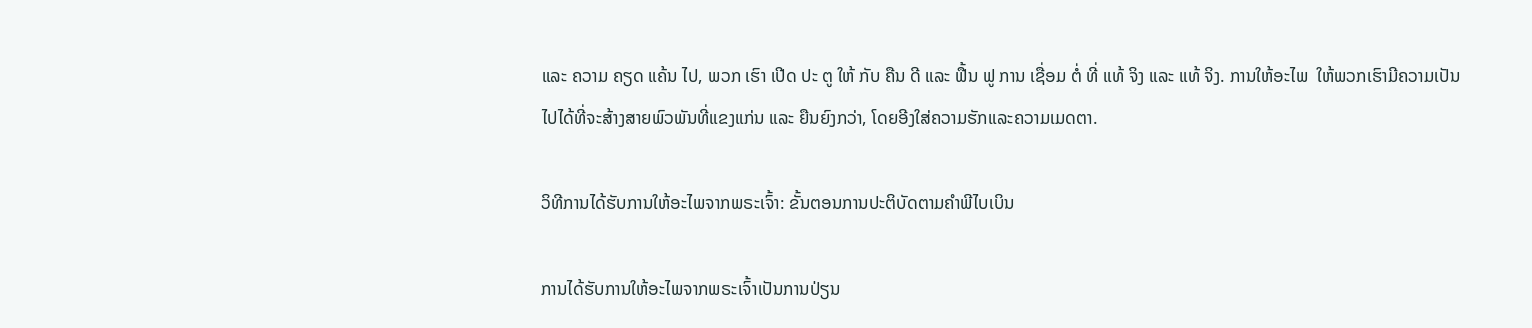ແລະ ຄວາມ ຄຽດ ແຄ້ນ ໄປ, ພວກ ເຮົາ ເປີດ ປະ ຕູ ໃຫ້ ກັບ ຄືນ ດີ ແລະ ຟື້ນ ຟູ ການ ເຊື່ອມ ຕໍ່ ທີ່ ແທ້ ຈິງ ແລະ ແທ້ ຈິງ. ການໃຫ້ອະໄພ  ໃຫ້ພວກເຮົາມີຄວາມເປັນໄປໄດ້ທີ່ຈະສ້າງສາຍພົວພັນທີ່ແຂງແກ່ນ ແລະ ຍືນຍົງກວ່າ, ໂດຍອີງໃສ່ຄວາມຮັກແລະຄວາມເມດຕາ.

ວິທີການໄດ້ຮັບການໃຫ້ອະໄພຈາກພຣະເຈົ້າ: ຂັ້ນຕອນການປະຕິບັດຕາມຄໍາພີໄບເບິນ

ການໄດ້ຮັບການໃຫ້ອະໄພຈາກພຣະເຈົ້າເປັນການປ່ຽນ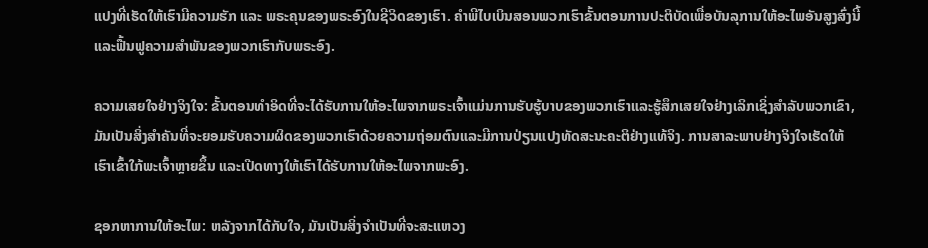ແປງທີ່ເຮັດໃຫ້ເຮົາມີຄວາມຮັກ ແລະ ພຣະຄຸນຂອງພຣະອົງໃນຊີວິດຂອງເຮົາ. ຄໍາພີໄບເບິນສອນພວກເຮົາຂັ້ນຕອນການປະຕິບັດເພື່ອບັນລຸການໃຫ້ອະໄພອັນສູງສົ່ງນີ້ແລະຟື້ນຟູຄວາມສໍາພັນຂອງພວກເຮົາກັບພຣະອົງ.

ຄວາມເສຍໃຈຢ່າງຈິງໃຈ: ຂັ້ນຕອນທໍາອິດທີ່ຈະໄດ້ຮັບການໃຫ້ອະໄພຈາກພຣະເຈົ້າແມ່ນການຮັບຮູ້ບາບຂອງພວກເຮົາແລະຮູ້ສຶກເສຍໃຈຢ່າງເລິກເຊິ່ງສໍາລັບພວກເຂົາ, ມັນເປັນສິ່ງສໍາຄັນທີ່ຈະຍອມຮັບຄວາມຜິດຂອງພວກເຮົາດ້ວຍຄວາມຖ່ອມຕົນແລະມີການປ່ຽນແປງທັດສະນະຄະຕິຢ່າງແທ້ຈິງ. ການສາລະພາບຢ່າງຈິງໃຈເຮັດໃຫ້ເຮົາເຂົ້າໃກ້ພະເຈົ້າຫຼາຍຂຶ້ນ ແລະເປີດທາງໃຫ້ເຮົາໄດ້ຮັບການໃຫ້ອະໄພຈາກພະອົງ.

ຊອກຫາການໃຫ້ອະໄພ: ຫລັງຈາກໄດ້ກັບໃຈ, ມັນເປັນສິ່ງຈຳເປັນທີ່ຈະສະແຫວງ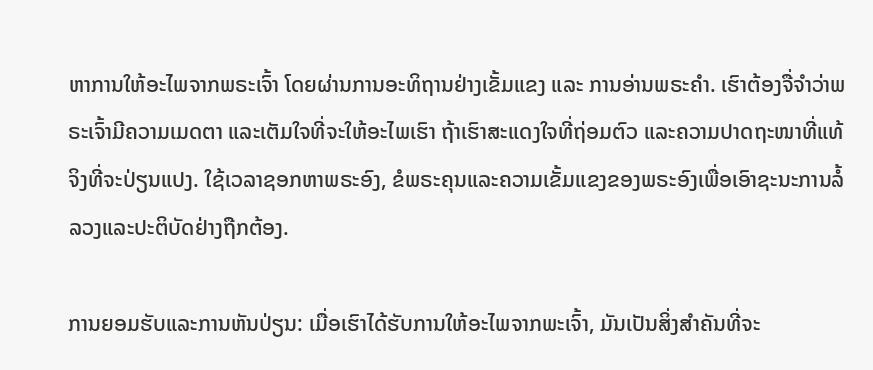ຫາການໃຫ້ອະໄພຈາກພຣະເຈົ້າ ໂດຍຜ່ານການອະທິຖານຢ່າງເຂັ້ມແຂງ ແລະ ການອ່ານພຣະຄຳ. ເຮົາຕ້ອງຈື່ຈຳວ່າພຣະເຈົ້າມີຄວາມເມດຕາ ແລະເຕັມໃຈທີ່ຈະໃຫ້ອະໄພເຮົາ ຖ້າເຮົາສະແດງໃຈທີ່ຖ່ອມຕົວ ແລະຄວາມປາດຖະໜາທີ່ແທ້ຈິງທີ່ຈະປ່ຽນແປງ. ໃຊ້ເວລາຊອກຫາພຣະອົງ, ຂໍພຣະຄຸນແລະຄວາມເຂັ້ມແຂງຂອງພຣະອົງເພື່ອເອົາຊະນະການລໍ້ລວງແລະປະຕິບັດຢ່າງຖືກຕ້ອງ.

ການຍອມຮັບແລະການຫັນປ່ຽນ: ເມື່ອເຮົາໄດ້ຮັບການໃຫ້ອະໄພຈາກພະເຈົ້າ, ມັນເປັນສິ່ງສຳຄັນທີ່ຈະ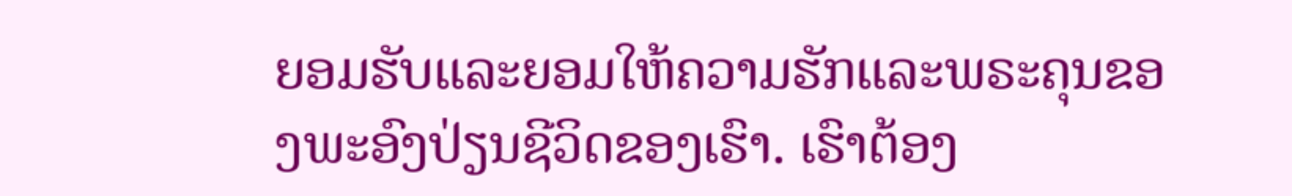ຍອມຮັບແລະຍອມໃຫ້ຄວາມຮັກແລະພຣະຄຸນຂອງພະອົງປ່ຽນຊີວິດຂອງເຮົາ. ເຮົາຕ້ອງ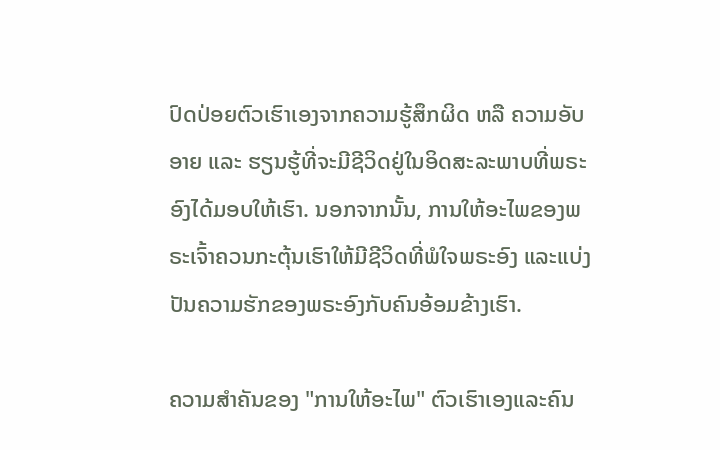ປົດປ່ອຍຕົວເຮົາເອງຈາກຄວາມຮູ້ສຶກຜິດ ຫລື ຄວາມອັບອາຍ ແລະ ຮຽນຮູ້ທີ່ຈະມີຊີວິດຢູ່ໃນອິດສະລະພາບທີ່ພຣະອົງໄດ້ມອບໃຫ້ເຮົາ. ນອກຈາກນັ້ນ, ການໃຫ້ອະໄພຂອງພຣະເຈົ້າຄວນກະຕຸ້ນເຮົາໃຫ້ມີຊີວິດທີ່ພໍໃຈພຣະອົງ ແລະແບ່ງປັນຄວາມຮັກຂອງພຣະອົງກັບຄົນອ້ອມຂ້າງເຮົາ.

ຄວາມສໍາຄັນຂອງ "ການໃຫ້ອະໄພ" ຕົວເຮົາເອງແລະຄົນ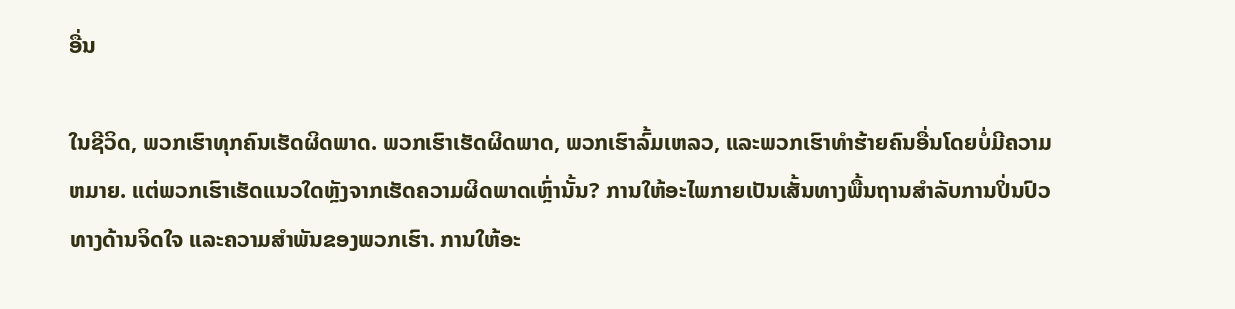ອື່ນ

ໃນຊີວິດ, ພວກເຮົາທຸກຄົນເຮັດຜິດພາດ. ພວກເຮົາເຮັດຜິດພາດ, ພວກເຮົາລົ້ມເຫລວ, ແລະພວກເຮົາທໍາຮ້າຍຄົນອື່ນໂດຍບໍ່ມີຄວາມຫມາຍ. ແຕ່ພວກເຮົາເຮັດແນວໃດຫຼັງຈາກເຮັດຄວາມຜິດພາດເຫຼົ່ານັ້ນ? ການໃຫ້ອະໄພກາຍເປັນເສັ້ນທາງພື້ນຖານສໍາລັບການປິ່ນປົວທາງດ້ານຈິດໃຈ ແລະຄວາມສໍາພັນຂອງພວກເຮົາ. ການໃຫ້ອະ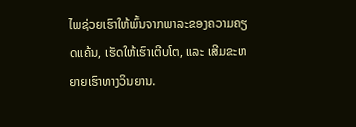ໄພຊ່ວຍເຮົາໃຫ້ພົ້ນຈາກພາລະຂອງຄວາມຄຽດແຄ້ນ, ເຮັດໃຫ້ເຮົາເຕີບໂຕ, ແລະ ເສີມຂະຫຍາຍເຮົາທາງວິນຍານ.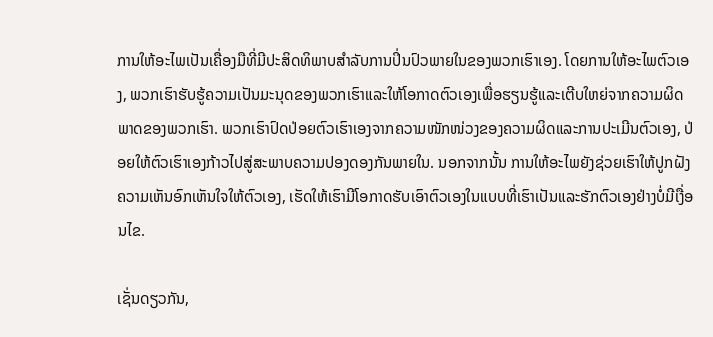ການໃຫ້ອະໄພເປັນເຄື່ອງມືທີ່ມີປະສິດທິພາບສໍາລັບການປິ່ນປົວພາຍໃນຂອງພວກເຮົາເອງ. ໂດຍການໃຫ້ອະໄພຕົວເອງ, ພວກເຮົາຮັບຮູ້ຄວາມເປັນມະນຸດຂອງພວກເຮົາແລະໃຫ້ໂອກາດຕົວເອງເພື່ອຮຽນຮູ້ແລະເຕີບໃຫຍ່ຈາກຄວາມຜິດພາດຂອງພວກເຮົາ. ພວກເຮົາປົດປ່ອຍຕົວເຮົາເອງຈາກຄວາມໜັກໜ່ວງຂອງຄວາມຜິດແລະການປະເມີນຕົວເອງ, ປ່ອຍໃຫ້ຕົວເຮົາເອງກ້າວໄປສູ່ສະພາບຄວາມປອງດອງກັນພາຍໃນ. ນອກຈາກນັ້ນ ການໃຫ້ອະໄພຍັງຊ່ວຍເຮົາໃຫ້ປູກຝັງຄວາມເຫັນອົກເຫັນໃຈໃຫ້ຕົວເອງ, ເຮັດໃຫ້ເຮົາມີໂອກາດຮັບເອົາຕົວເອງໃນແບບທີ່ເຮົາເປັນແລະຮັກຕົວເອງຢ່າງບໍ່ມີເງື່ອນໄຂ.

ເຊັ່ນດຽວກັນ,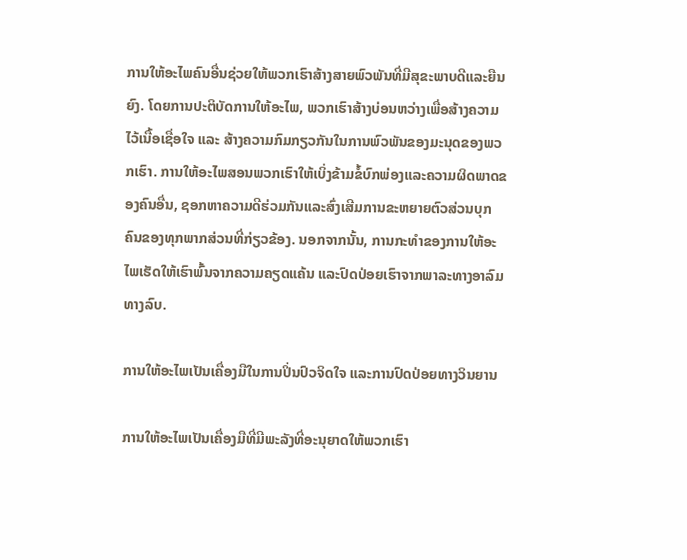ການໃຫ້ອະໄພຄົນອື່ນຊ່ວຍໃຫ້ພວກເຮົາສ້າງສາຍພົວພັນທີ່ມີສຸຂະພາບດີແລະຍືນຍົງ. ໂດຍການປະຕິບັດການໃຫ້ອະໄພ, ພວກເຮົາສ້າງບ່ອນຫວ່າງເພື່ອສ້າງຄວາມໄວ້ເນື້ອເຊື່ອໃຈ ແລະ ສ້າງຄວາມກົມກຽວກັນໃນການພົວພັນຂອງມະນຸດຂອງພວກເຮົາ. ການໃຫ້ອະໄພສອນພວກເຮົາໃຫ້ເບິ່ງຂ້າມຂໍ້ບົກພ່ອງແລະຄວາມຜິດພາດຂອງຄົນອື່ນ, ຊອກຫາຄວາມດີຮ່ວມກັນແລະສົ່ງເສີມການຂະຫຍາຍຕົວສ່ວນບຸກຄົນຂອງທຸກພາກສ່ວນທີ່ກ່ຽວຂ້ອງ. ນອກຈາກນັ້ນ, ການກະທໍາຂອງການໃຫ້ອະໄພເຮັດໃຫ້ເຮົາພົ້ນຈາກຄວາມຄຽດແຄ້ນ ແລະປົດປ່ອຍເຮົາຈາກພາລະທາງອາລົມທາງລົບ.

ການໃຫ້ອະໄພເປັນເຄື່ອງມືໃນການປິ່ນປົວຈິດໃຈ ແລະການປົດປ່ອຍທາງວິນຍານ

ການໃຫ້ອະໄພເປັນເຄື່ອງມືທີ່ມີພະລັງທີ່ອະນຸຍາດໃຫ້ພວກເຮົາ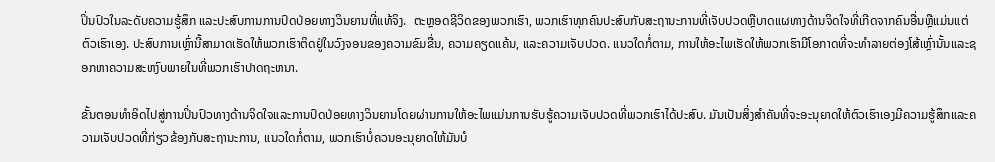ປິ່ນປົວໃນລະດັບຄວາມຮູ້ສຶກ ແລະປະສົບການການປົດປ່ອຍທາງວິນຍານທີ່ແທ້ຈິງ.  ຕະຫຼອດຊີວິດຂອງພວກເຮົາ, ພວກເຮົາທຸກຄົນປະສົບກັບສະຖານະການທີ່ເຈັບປວດຫຼືບາດແຜທາງດ້ານຈິດໃຈທີ່ເກີດຈາກຄົນອື່ນຫຼືແມ່ນແຕ່ຕົວເຮົາເອງ. ປະສົບການເຫຼົ່ານີ້ສາມາດເຮັດໃຫ້ພວກເຮົາຕິດຢູ່ໃນວົງຈອນຂອງຄວາມຂົມຂື່ນ, ຄວາມຄຽດແຄ້ນ, ແລະຄວາມເຈັບປວດ. ແນວໃດກໍ່ຕາມ, ການໃຫ້ອະໄພເຮັດໃຫ້ພວກເຮົາມີໂອກາດທີ່ຈະທໍາລາຍຕ່ອງໂສ້ເຫຼົ່ານັ້ນແລະຊອກຫາຄວາມສະຫງົບພາຍໃນທີ່ພວກເຮົາປາດຖະຫນາ.

ຂັ້ນຕອນທໍາອິດໄປສູ່ການປິ່ນປົວທາງດ້ານຈິດໃຈແລະການປົດປ່ອຍທາງວິນຍານໂດຍຜ່ານການໃຫ້ອະໄພແມ່ນການຮັບຮູ້ຄວາມເຈັບປວດທີ່ພວກເຮົາໄດ້ປະສົບ. ມັນເປັນສິ່ງສໍາຄັນທີ່ຈະອະນຸຍາດໃຫ້ຕົວເຮົາເອງມີຄວາມຮູ້ສຶກແລະຄວາມເຈັບປວດທີ່ກ່ຽວຂ້ອງກັບສະຖານະການ, ແນວໃດກໍ່ຕາມ, ພວກເຮົາບໍ່ຄວນອະນຸຍາດໃຫ້ມັນບໍ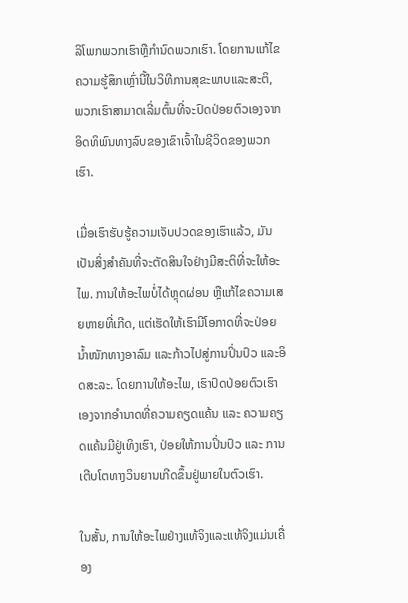ລິໂພກພວກເຮົາຫຼືກໍານົດພວກເຮົາ. ໂດຍການແກ້ໄຂຄວາມຮູ້ສຶກເຫຼົ່ານີ້ໃນວິທີການສຸຂະພາບແລະສະຕິ, ພວກເຮົາສາມາດເລີ່ມຕົ້ນທີ່ຈະປົດປ່ອຍຕົວເອງຈາກອິດທິພົນທາງລົບຂອງເຂົາເຈົ້າໃນຊີວິດຂອງພວກເຮົາ.

ເມື່ອເຮົາຮັບຮູ້ຄວາມເຈັບປວດຂອງເຮົາແລ້ວ, ມັນເປັນສິ່ງສໍາຄັນທີ່ຈະຕັດສິນໃຈຢ່າງມີສະຕິທີ່ຈະໃຫ້ອະໄພ. ການໃຫ້ອະໄພບໍ່ໄດ້ຫຼຸດຜ່ອນ ຫຼືແກ້ໄຂຄວາມເສຍຫາຍທີ່ເກີດ, ແຕ່ເຮັດໃຫ້ເຮົາມີໂອກາດທີ່ຈະປ່ອຍນໍ້າໜັກທາງອາລົມ ແລະກ້າວໄປສູ່ການປິ່ນປົວ ແລະອິດສະລະ. ໂດຍການໃຫ້ອະໄພ, ເຮົາປົດປ່ອຍຕົວເຮົາເອງຈາກອຳນາດທີ່ຄວາມຄຽດແຄ້ນ ແລະ ຄວາມຄຽດແຄ້ນມີຢູ່ເທິງເຮົາ, ປ່ອຍໃຫ້ການປິ່ນປົວ ແລະ ການເຕີບໂຕທາງວິນຍານເກີດຂຶ້ນຢູ່ພາຍໃນຕົວເຮົາ.

ໃນສັ້ນ, ການໃຫ້ອະໄພຢ່າງແທ້ຈິງແລະແທ້ຈິງແມ່ນເຄື່ອງ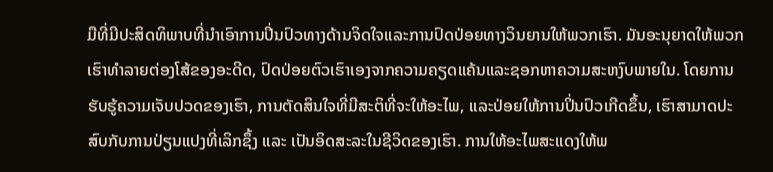ມືທີ່ມີປະສິດທິພາບທີ່ນໍາເອົາການປິ່ນປົວທາງດ້ານຈິດໃຈແລະການປົດປ່ອຍທາງວິນຍານໃຫ້ພວກເຮົາ. ມັນອະນຸຍາດໃຫ້ພວກເຮົາທໍາລາຍຕ່ອງໂສ້ຂອງອະດີດ, ປົດປ່ອຍຕົວເຮົາເອງຈາກຄວາມຄຽດແຄ້ນແລະຊອກຫາຄວາມສະຫງົບພາຍໃນ. ໂດຍການຮັບຮູ້ຄວາມເຈັບປວດຂອງເຮົາ, ການຕັດສິນໃຈທີ່ມີສະຕິທີ່ຈະໃຫ້ອະໄພ, ແລະປ່ອຍໃຫ້ການປິ່ນປົວເກີດຂຶ້ນ, ເຮົາສາມາດປະສົບກັບການປ່ຽນແປງທີ່ເລິກຊຶ້ງ ແລະ ເປັນອິດສະລະໃນຊີວິດຂອງເຮົາ. ການໃຫ້ອະໄພສະແດງໃຫ້ພ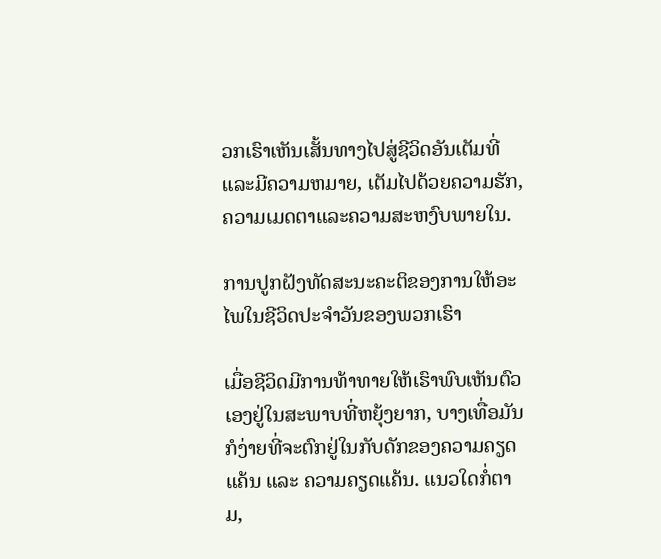ວກເຮົາເຫັນເສັ້ນທາງໄປສູ່ຊີວິດອັນເຕັມທີ່ແລະມີຄວາມຫມາຍ, ເຕັມໄປດ້ວຍຄວາມຮັກ, ຄວາມເມດຕາແລະຄວາມສະຫງົບພາຍໃນ.

ການປູກຝັງທັດສະນະຄະຕິຂອງການໃຫ້ອະໄພໃນຊີວິດປະຈໍາວັນຂອງພວກເຮົາ

ເມື່ອຊີວິດມີການທ້າທາຍໃຫ້ເຮົາພົບເຫັນຕົວເອງຢູ່ໃນສະພາບທີ່ຫຍຸ້ງຍາກ, ບາງເທື່ອມັນກໍງ່າຍທີ່ຈະຕົກຢູ່ໃນກັບດັກຂອງຄວາມຄຽດແຄ້ນ ແລະ ຄວາມຄຽດແຄ້ນ. ແນວໃດກໍ່ຕາມ,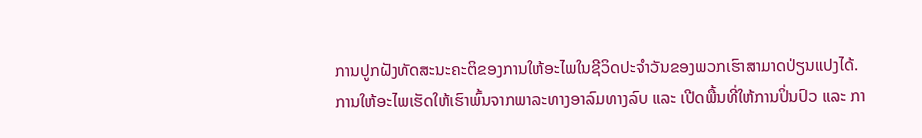ການປູກຝັງທັດສະນະຄະຕິຂອງການໃຫ້ອະໄພໃນຊີວິດປະຈໍາວັນຂອງພວກເຮົາສາມາດປ່ຽນແປງໄດ້. ການໃຫ້ອະໄພເຮັດໃຫ້ເຮົາພົ້ນຈາກພາລະທາງອາລົມທາງລົບ ແລະ ເປີດພື້ນທີ່ໃຫ້ການປິ່ນປົວ ແລະ ກາ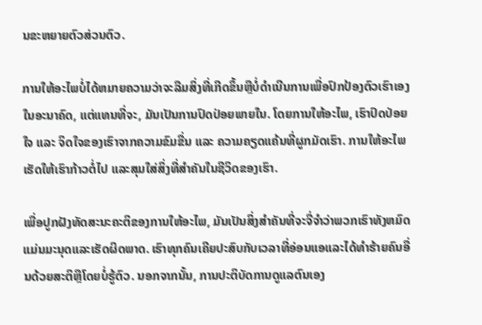ນຂະຫຍາຍຕົວສ່ວນຕົວ.

ການໃຫ້ອະໄພບໍ່ໄດ້ຫມາຍຄວາມວ່າຈະລືມສິ່ງທີ່ເກີດຂຶ້ນຫຼືບໍ່ດໍາເນີນການເພື່ອປົກປ້ອງຕົວເຮົາເອງໃນອະນາຄົດ, ແຕ່ແທນທີ່ຈະ, ມັນເປັນການປົດປ່ອຍພາຍໃນ. ໂດຍການໃຫ້ອະໄພ, ເຮົາປົດປ່ອຍໃຈ ແລະ ຈິດໃຈຂອງເຮົາຈາກຄວາມຂົມຂື່ນ ແລະ ຄວາມຄຽດແຄ້ນທີ່ຜູກມັດເຮົາ. ການໃຫ້ອະໄພເຮັດໃຫ້ເຮົາກ້າວຕໍ່ໄປ ແລະສຸມໃສ່ສິ່ງທີ່ສຳຄັນໃນຊີວິດຂອງເຮົາ.

ເພື່ອປູກຝັງທັດສະນະຄະຕິຂອງການໃຫ້ອະໄພ, ມັນເປັນສິ່ງສໍາຄັນທີ່ຈະຈື່ຈໍາວ່າພວກເຮົາທັງຫມົດແມ່ນມະນຸດແລະເຮັດຜິດພາດ. ເຮົາທຸກຄົນເຄີຍປະສົບກັບເວລາທີ່ອ່ອນແອແລະໄດ້ທຳຮ້າຍຄົນອື່ນດ້ວຍສະຕິຫຼືໂດຍບໍ່ຮູ້ຕົວ. ນອກຈາກນັ້ນ, ການປະຕິບັດການດູແລຕົນເອງ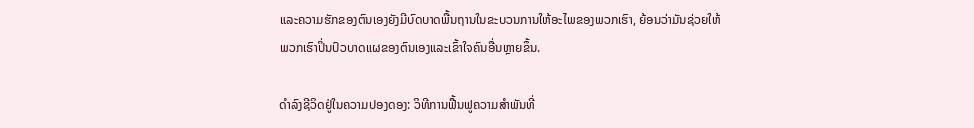ແລະຄວາມຮັກຂອງຕົນເອງຍັງມີບົດບາດພື້ນຖານໃນຂະບວນການໃຫ້ອະໄພຂອງພວກເຮົາ, ຍ້ອນວ່າມັນຊ່ວຍໃຫ້ພວກເຮົາປິ່ນປົວບາດແຜຂອງຕົນເອງແລະເຂົ້າໃຈຄົນອື່ນຫຼາຍຂຶ້ນ.

ດໍາລົງຊີວິດຢູ່ໃນຄວາມປອງດອງ: ວິທີການຟື້ນຟູຄວາມສໍາພັນທີ່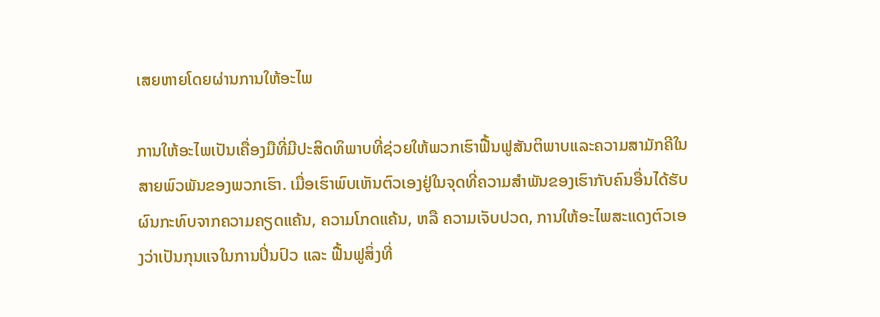ເສຍຫາຍໂດຍຜ່ານການໃຫ້ອະໄພ

ການໃຫ້ອະໄພເປັນເຄື່ອງມືທີ່ມີປະສິດທິພາບທີ່ຊ່ວຍໃຫ້ພວກເຮົາຟື້ນຟູສັນຕິພາບແລະຄວາມສາມັກຄີໃນສາຍພົວພັນຂອງພວກເຮົາ. ເມື່ອເຮົາພົບເຫັນຕົວເອງຢູ່ໃນຈຸດທີ່ຄວາມສຳພັນຂອງເຮົາກັບຄົນອື່ນໄດ້ຮັບຜົນກະທົບຈາກຄວາມຄຽດແຄ້ນ, ຄວາມໂກດແຄ້ນ, ຫລື ຄວາມເຈັບປວດ, ການໃຫ້ອະໄພສະແດງຕົວເອງວ່າເປັນກຸນແຈໃນການປິ່ນປົວ ແລະ ຟື້ນຟູສິ່ງທີ່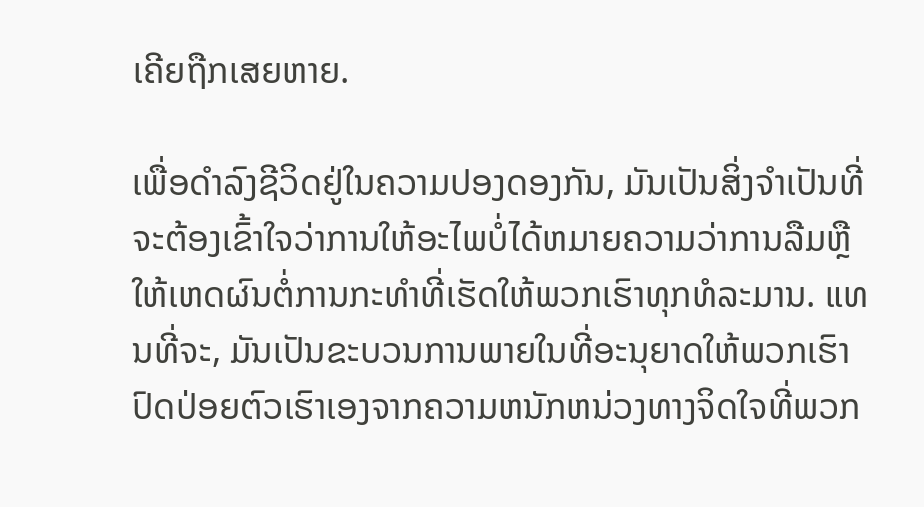ເຄີຍຖືກເສຍຫາຍ.

ເພື່ອດໍາລົງຊີວິດຢູ່ໃນຄວາມປອງດອງກັນ, ມັນເປັນສິ່ງຈໍາເປັນທີ່ຈະຕ້ອງເຂົ້າໃຈວ່າການໃຫ້ອະໄພບໍ່ໄດ້ຫມາຍຄວາມວ່າການລືມຫຼືໃຫ້ເຫດຜົນຕໍ່ການກະທໍາທີ່ເຮັດໃຫ້ພວກເຮົາທຸກທໍລະມານ. ແທນທີ່ຈະ, ມັນເປັນຂະບວນການພາຍໃນທີ່ອະນຸຍາດໃຫ້ພວກເຮົາປົດປ່ອຍຕົວເຮົາເອງຈາກຄວາມຫນັກຫນ່ວງທາງຈິດໃຈທີ່ພວກ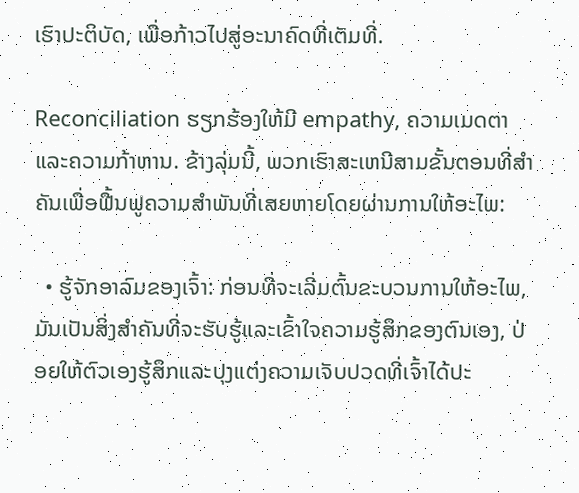ເຮົາປະຕິບັດ, ເພື່ອກ້າວໄປສູ່ອະນາຄົດທີ່ເຕັມທີ່.

Reconciliation ຮຽກຮ້ອງໃຫ້ມີ empathy, ຄວາມເມດຕາແລະຄວາມກ້າຫານ. ຂ້າງລຸ່ມນີ້, ພວກເຮົາສະເຫນີສາມຂັ້ນຕອນທີ່ສໍາຄັນເພື່ອຟື້ນຟູຄວາມສໍາພັນທີ່ເສຍຫາຍໂດຍຜ່ານການໃຫ້ອະໄພ:

  • ຮູ້ຈັກອາລົມຂອງເຈົ້າ: ກ່ອນທີ່ຈະເລີ່ມຕົ້ນຂະບວນການໃຫ້ອະໄພ, ມັນເປັນສິ່ງສໍາຄັນທີ່ຈະຮັບຮູ້ແລະເຂົ້າໃຈຄວາມຮູ້ສຶກຂອງຕົນເອງ, ປ່ອຍໃຫ້ຕົວເອງຮູ້ສຶກແລະປຸງແຕ່ງຄວາມເຈັບປວດທີ່ເຈົ້າໄດ້ປະ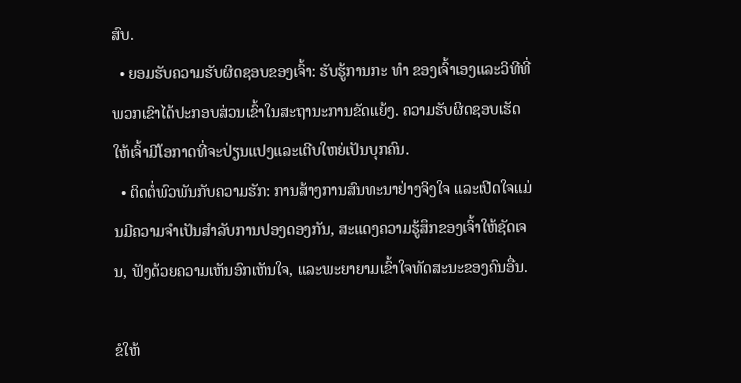ສົບ.
  • ຍອມຮັບຄວາມຮັບຜິດຊອບຂອງເຈົ້າ: ຮັບຮູ້ການກະ ທຳ ຂອງເຈົ້າເອງແລະວິທີທີ່ພວກເຂົາໄດ້ປະກອບສ່ວນເຂົ້າໃນສະຖານະການຂັດແຍ້ງ. ຄວາມຮັບຜິດຊອບເຮັດໃຫ້ເຈົ້າມີໂອກາດທີ່ຈະປ່ຽນແປງແລະເຕີບໃຫຍ່ເປັນບຸກຄົນ.
  • ຕິດຕໍ່ພົວພັນກັບຄວາມຮັກ: ການສ້າງການສົນທະນາຢ່າງຈິງໃຈ ແລະເປີດໃຈແມ່ນມີຄວາມຈໍາເປັນສໍາລັບການປອງດອງກັນ, ສະແດງຄວາມຮູ້ສຶກຂອງເຈົ້າໃຫ້ຊັດເຈນ, ຟັງດ້ວຍຄວາມເຫັນອົກເຫັນໃຈ, ແລະພະຍາຍາມເຂົ້າໃຈທັດສະນະຂອງຄົນອື່ນ.

ຂໍໃຫ້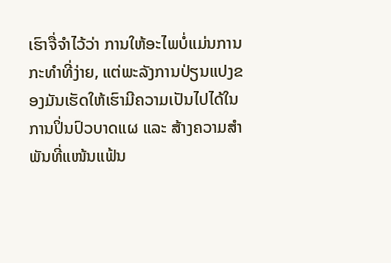ເຮົາຈື່ຈຳໄວ້ວ່າ ການໃຫ້ອະໄພບໍ່ແມ່ນການກະທຳທີ່ງ່າຍ, ແຕ່ພະລັງການປ່ຽນແປງຂອງມັນເຮັດໃຫ້ເຮົາມີຄວາມເປັນໄປໄດ້ໃນການປິ່ນປົວບາດແຜ ແລະ ສ້າງຄວາມສຳພັນທີ່ແໜ້ນແຟ້ນ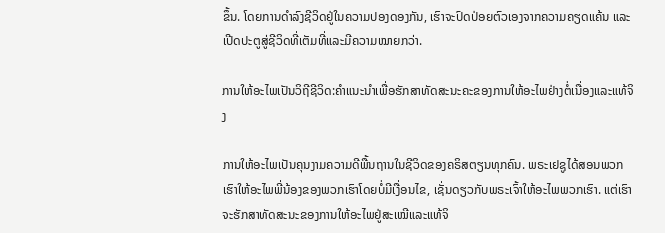ຂຶ້ນ. ໂດຍການດຳລົງຊີວິດຢູ່ໃນຄວາມປອງດອງກັນ, ເຮົາຈະປົດປ່ອຍຕົວເອງຈາກຄວາມຄຽດແຄ້ນ ແລະເປີດປະຕູສູ່ຊີວິດທີ່ເຕັມທີ່ແລະມີຄວາມໝາຍກວ່າ.

ການໃຫ້ອະໄພເປັນວິຖີຊີວິດ:ຄໍາແນະນໍາເພື່ອຮັກສາທັດສະນະຄະຂອງການໃຫ້ອະໄພຢ່າງຕໍ່ເນື່ອງແລະແທ້ຈິງ

ການໃຫ້ອະໄພເປັນຄຸນງາມຄວາມດີພື້ນຖານໃນຊີວິດຂອງຄຣິສຕຽນທຸກຄົນ. ພຣະເຢຊູໄດ້ສອນພວກເຮົາໃຫ້ອະໄພພີ່ນ້ອງຂອງພວກເຮົາໂດຍບໍ່ມີເງື່ອນໄຂ, ເຊັ່ນດຽວກັບພຣະເຈົ້າໃຫ້ອະໄພພວກເຮົາ. ແຕ່ເຮົາຈະຮັກສາທັດສະນະຂອງການໃຫ້ອະໄພຢູ່ສະເໝີແລະແທ້ຈິ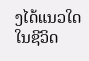ງໄດ້ແນວໃດໃນຊີວິດ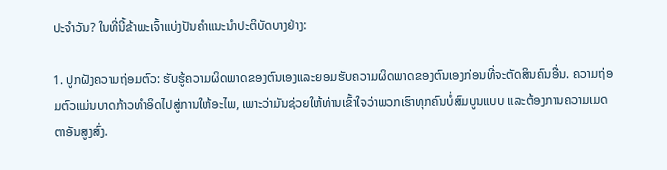ປະຈຳວັນ? ໃນທີ່ນີ້ຂ້າພະເຈົ້າແບ່ງປັນຄໍາແນະນໍາປະຕິບັດບາງຢ່າງ:

1. ປູກຝັງຄວາມຖ່ອມຕົວ: ຮັບຮູ້ຄວາມຜິດພາດຂອງຕົນເອງແລະຍອມຮັບຄວາມຜິດພາດຂອງຕົນເອງກ່ອນທີ່ຈະຕັດສິນຄົນອື່ນ. ຄວາມຖ່ອມຕົວແມ່ນບາດກ້າວທໍາອິດໄປສູ່ການໃຫ້ອະໄພ, ເພາະວ່າມັນຊ່ວຍໃຫ້ທ່ານເຂົ້າໃຈວ່າພວກເຮົາທຸກຄົນບໍ່ສົມບູນແບບ ແລະຕ້ອງການຄວາມເມດຕາອັນສູງສົ່ງ.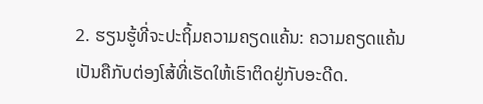2. ຮຽນຮູ້ທີ່ຈະປະຖິ້ມຄວາມຄຽດແຄ້ນ: ຄວາມຄຽດແຄ້ນເປັນຄືກັບຕ່ອງໂສ້ທີ່ເຮັດໃຫ້ເຮົາຕິດຢູ່ກັບອະດີດ.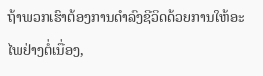ຖ້າພວກເຮົາຕ້ອງການດໍາລົງຊີວິດດ້ວຍການໃຫ້ອະໄພຢ່າງຕໍ່ເນື່ອງ,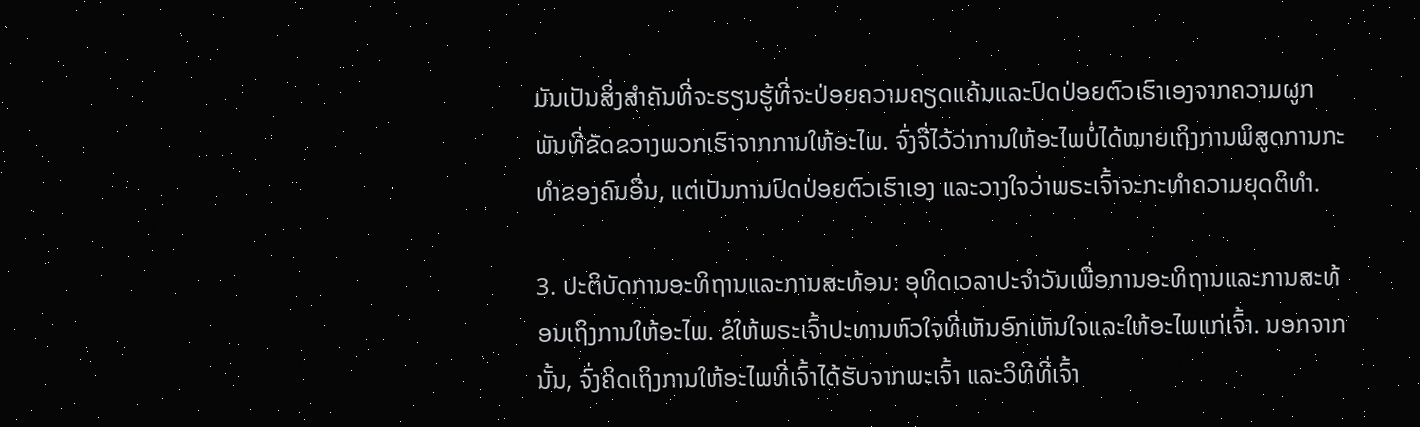ມັນເປັນສິ່ງສໍາຄັນທີ່ຈະຮຽນຮູ້ທີ່ຈະປ່ອຍຄວາມຄຽດແຄ້ນແລະປົດປ່ອຍຕົວເຮົາເອງຈາກຄວາມຜູກພັນທີ່ຂັດຂວາງພວກເຮົາຈາກການໃຫ້ອະໄພ. ຈົ່ງຈື່ໄວ້ວ່າການໃຫ້ອະໄພບໍ່ໄດ້ໝາຍເຖິງການພິສູດການກະທຳຂອງຄົນອື່ນ, ແຕ່ເປັນການປົດປ່ອຍຕົວເຮົາເອງ ແລະວາງໃຈວ່າພຣະເຈົ້າຈະກະທຳຄວາມຍຸດຕິທຳ.

3. ປະຕິບັດການອະທິຖານແລະການສະທ້ອນ: ອຸທິດເວລາປະຈໍາວັນເພື່ອການອະທິຖານແລະການສະທ້ອນເຖິງການໃຫ້ອະໄພ. ຂໍໃຫ້ພຣະເຈົ້າປະທານຫົວໃຈທີ່ເຫັນອົກເຫັນໃຈແລະໃຫ້ອະໄພແກ່ເຈົ້າ. ນອກຈາກນັ້ນ, ຈົ່ງຄິດເຖິງການໃຫ້ອະໄພທີ່ເຈົ້າໄດ້ຮັບຈາກພະເຈົ້າ ແລະວິທີທີ່ເຈົ້າ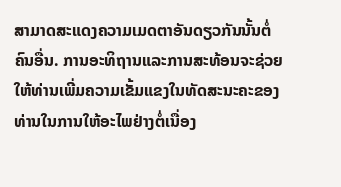ສາມາດສະແດງຄວາມເມດຕາອັນດຽວກັນນັ້ນຕໍ່ຄົນອື່ນ. ການອະທິຖານແລະການສະທ້ອນຈະຊ່ວຍໃຫ້ທ່ານເພີ່ມຄວາມເຂັ້ມແຂງໃນທັດສະນະຄະຂອງທ່ານໃນການໃຫ້ອະໄພຢ່າງຕໍ່ເນື່ອງ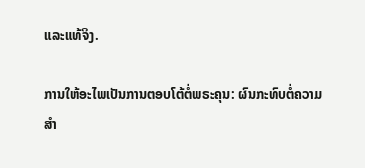ແລະແທ້ຈິງ.

ການໃຫ້ອະໄພເປັນການຕອບໂຕ້ຕໍ່ພຣະຄຸນ: ຜົນກະທົບຕໍ່ຄວາມສໍາ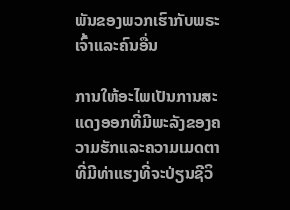ພັນຂອງພວກເຮົາກັບພຣະເຈົ້າແລະຄົນອື່ນ

ການໃຫ້ອະໄພເປັນການສະແດງອອກທີ່ມີພະລັງຂອງຄວາມຮັກແລະຄວາມເມດຕາທີ່ມີທ່າແຮງທີ່ຈະປ່ຽນຊີວິ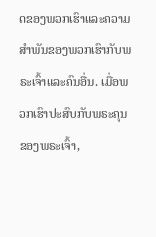ດຂອງພວກເຮົາແລະຄວາມສໍາພັນຂອງພວກເຮົາກັບພຣະເຈົ້າແລະຄົນອື່ນ. ເມື່ອພວກເຮົາປະສົບກັບພຣະຄຸນຂອງພຣະເຈົ້າ,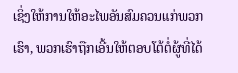ເຊິ່ງໃຫ້ການໃຫ້ອະໄພອັນສົມຄວນແກ່ພວກເຮົາ, ພວກເຮົາຖືກເອີ້ນໃຫ້ຕອບໂຕ້ຕໍ່ຜູ້ທີ່ໄດ້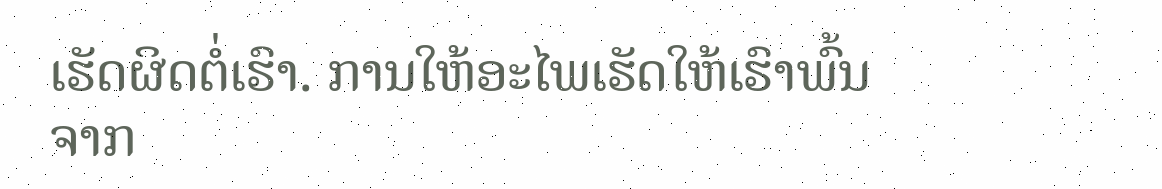ເຮັດຜິດຕໍ່ເຮົາ. ການໃຫ້ອະໄພເຮັດໃຫ້ເຮົາພົ້ນຈາກ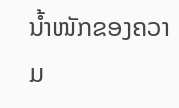ນໍ້າໜັກຂອງຄວາມ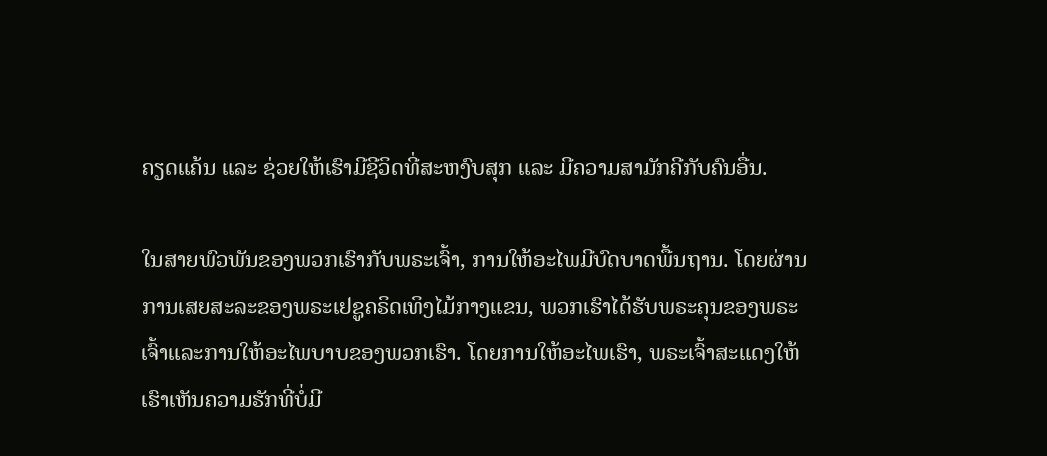ຄຽດແຄ້ນ ແລະ ຊ່ວຍໃຫ້ເຮົາມີຊີວິດທີ່ສະຫງົບສຸກ ແລະ ມີຄວາມສາມັກຄີກັບຄົນອື່ນ.

ໃນສາຍພົວພັນຂອງພວກເຮົາກັບພຣະເຈົ້າ, ການໃຫ້ອະໄພມີບົດບາດພື້ນຖານ. ໂດຍຜ່ານການເສຍສະລະຂອງພຣະເຢຊູຄຣິດເທິງໄມ້ກາງແຂນ, ພວກເຮົາໄດ້ຮັບພຣະຄຸນຂອງພຣະເຈົ້າແລະການໃຫ້ອະໄພບາບຂອງພວກເຮົາ. ໂດຍການໃຫ້ອະໄພເຮົາ, ພຣະເຈົ້າສະແດງໃຫ້ເຮົາເຫັນຄວາມຮັກທີ່ບໍ່ມີ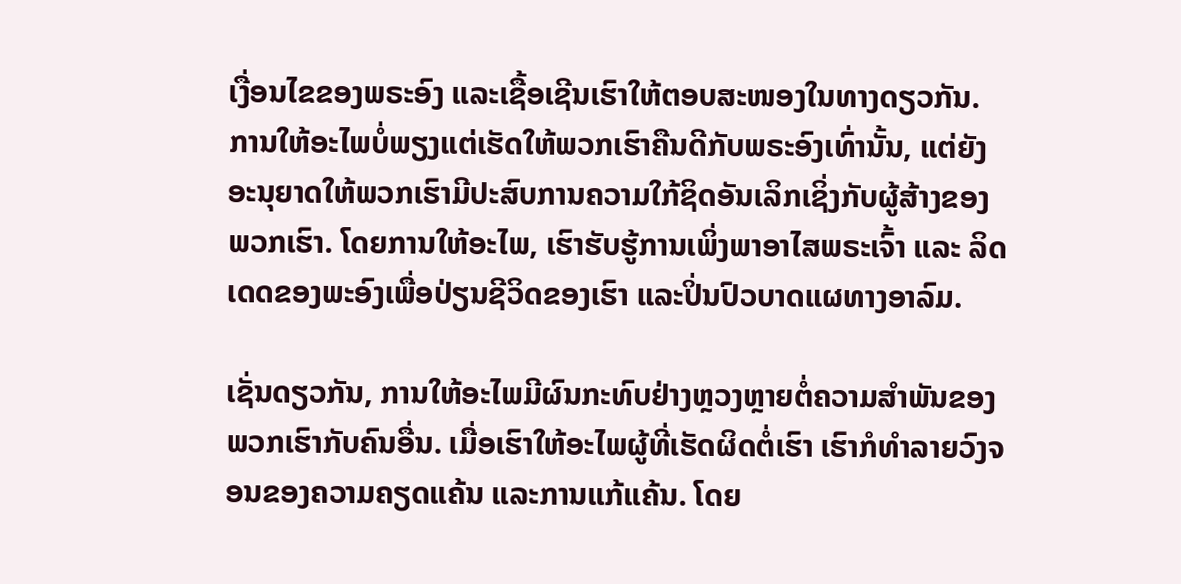ເງື່ອນໄຂຂອງພຣະອົງ ແລະເຊື້ອເຊີນເຮົາໃຫ້ຕອບສະໜອງໃນທາງດຽວກັນ. ການໃຫ້ອະໄພບໍ່ພຽງແຕ່ເຮັດໃຫ້ພວກເຮົາຄືນດີກັບພຣະອົງເທົ່ານັ້ນ, ແຕ່ຍັງອະນຸຍາດໃຫ້ພວກເຮົາມີປະສົບການຄວາມໃກ້ຊິດອັນເລິກເຊິ່ງກັບຜູ້ສ້າງຂອງພວກເຮົາ. ໂດຍການໃຫ້ອະໄພ, ເຮົາຮັບຮູ້ການເພິ່ງພາອາໄສພຣະເຈົ້າ ແລະ ລິດເດດຂອງພະອົງເພື່ອປ່ຽນຊີວິດຂອງເຮົາ ແລະປິ່ນປົວບາດແຜທາງອາລົມ.

ເຊັ່ນດຽວກັນ, ການໃຫ້ອະໄພມີຜົນກະທົບຢ່າງຫຼວງຫຼາຍຕໍ່ຄວາມສໍາພັນຂອງພວກເຮົາກັບຄົນອື່ນ. ເມື່ອເຮົາໃຫ້ອະໄພຜູ້ທີ່ເຮັດຜິດຕໍ່ເຮົາ ເຮົາກໍທຳລາຍວົງຈອນຂອງຄວາມຄຽດແຄ້ນ ແລະການແກ້ແຄ້ນ. ໂດຍ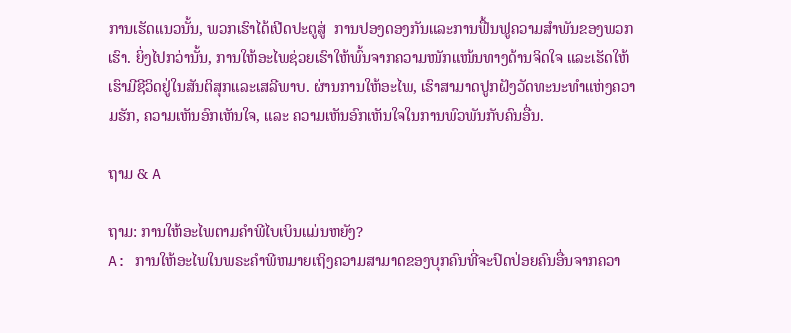ການເຮັດແນວນັ້ນ, ພວກເຮົາໄດ້ເປີດປະຕູສູ່  ການປອງດອງກັນແລະການຟື້ນຟູຄວາມສໍາພັນຂອງພວກເຮົາ. ຍິ່ງໄປກວ່ານັ້ນ, ການໃຫ້ອະໄພຊ່ວຍເຮົາໃຫ້ພົ້ນຈາກຄວາມໜັກແໜ້ນທາງດ້ານຈິດໃຈ ແລະເຮັດໃຫ້ເຮົາມີຊີວິດຢູ່ໃນສັນຕິສຸກແລະເສລີພາບ. ຜ່ານການໃຫ້ອະໄພ, ເຮົາສາມາດປູກຝັງວັດທະນະທຳແຫ່ງຄວາມຮັກ, ຄວາມເຫັນອົກເຫັນໃຈ, ແລະ ຄວາມເຫັນອົກເຫັນໃຈໃນການພົວພັນກັບຄົນອື່ນ.

ຖາມ & A

ຖາມ: ການໃຫ້ອະໄພຕາມຄໍາພີໄບເບິນແມ່ນຫຍັງ?
A: ການໃຫ້ອະໄພໃນພຣະຄໍາພີຫມາຍເຖິງຄວາມສາມາດຂອງບຸກຄົນທີ່ຈະປົດປ່ອຍຄົນອື່ນຈາກຄວາ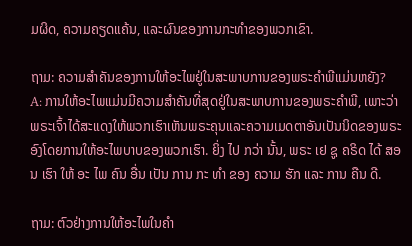ມຜິດ, ຄວາມຄຽດແຄ້ນ, ແລະຜົນຂອງການກະທໍາຂອງພວກເຂົາ.

ຖາມ: ຄວາມສໍາຄັນຂອງການໃຫ້ອະໄພຢູ່ໃນສະພາບການຂອງພຣະຄໍາພີແມ່ນຫຍັງ?
A: ການໃຫ້ອະໄພແມ່ນມີຄວາມສໍາຄັນທີ່ສຸດຢູ່ໃນສະພາບການຂອງພຣະຄໍາພີ, ເພາະວ່າພຣະເຈົ້າໄດ້ສະແດງໃຫ້ພວກເຮົາເຫັນພຣະຄຸນແລະຄວາມເມດຕາອັນເປັນນິດຂອງພຣະອົງໂດຍການໃຫ້ອະໄພບາບຂອງພວກເຮົາ. ຍິ່ງ ໄປ ກວ່າ ນັ້ນ, ພຣະ ເຢ ຊູ ຄຣິດ ໄດ້ ສອນ ເຮົາ ໃຫ້ ອະ ໄພ ຄົນ ອື່ນ ເປັນ ການ ກະ ທໍາ ຂອງ ຄວາມ ຮັກ ແລະ ການ ຄືນ ດີ.

ຖາມ: ຕົວຢ່າງການໃຫ້ອະໄພໃນຄຳ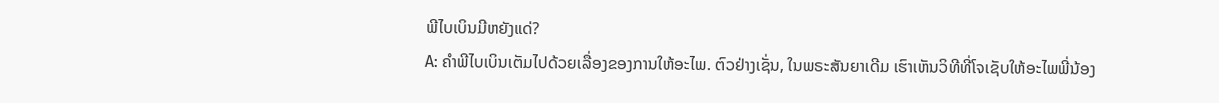ພີໄບເບິນມີຫຍັງແດ່?
A: ຄໍາພີໄບເບິນເຕັມໄປດ້ວຍເລື່ອງຂອງການໃຫ້ອະໄພ. ຕົວຢ່າງເຊັ່ນ, ໃນພຣະສັນຍາເດີມ ເຮົາເຫັນວິທີທີ່ໂຈເຊັບໃຫ້ອະໄພພີ່ນ້ອງ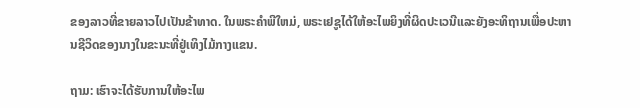ຂອງລາວທີ່ຂາຍລາວໄປເປັນຂ້າທາດ. ໃນພຣະຄໍາພີໃຫມ່, ພຣະເຢຊູໄດ້ໃຫ້ອະໄພຍິງທີ່ຜິດປະເວນີແລະຍັງອະທິຖານເພື່ອປະຫານຊີວິດຂອງນາງໃນຂະນະທີ່ຢູ່ເທິງໄມ້ກາງແຂນ.

ຖາມ: ເຮົາຈະໄດ້ຮັບການໃຫ້ອະໄພ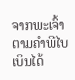ຈາກພະເຈົ້າຕາມຄຳພີໄບເບິນໄດ້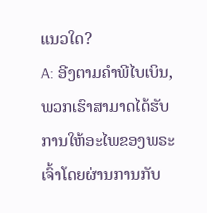ແນວໃດ?
A: ອີງຕາມຄໍາພີໄບເບິນ, ພວກເຮົາສາມາດໄດ້ຮັບການໃຫ້ອະໄພຂອງພຣະເຈົ້າໂດຍຜ່ານການກັບ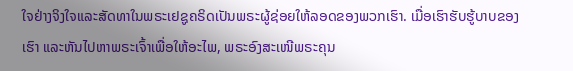ໃຈຢ່າງຈິງໃຈແລະສັດທາໃນພຣະເຢຊູຄຣິດເປັນພຣະຜູ້ຊ່ອຍໃຫ້ລອດຂອງພວກເຮົາ. ເມື່ອເຮົາຮັບຮູ້ບາບຂອງເຮົາ ແລະຫັນໄປຫາພຣະເຈົ້າເພື່ອໃຫ້ອະໄພ, ພຣະອົງສະເໜີພຣະຄຸນ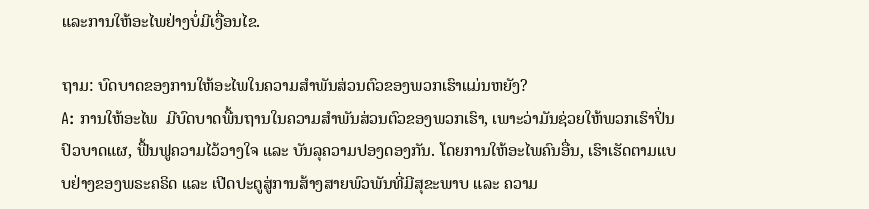ແລະການໃຫ້ອະໄພຢ່າງບໍ່ມີເງື່ອນໄຂ.

ຖາມ: ບົດບາດຂອງການໃຫ້ອະໄພໃນຄວາມສໍາພັນສ່ວນຕົວຂອງພວກເຮົາແມ່ນຫຍັງ?
A: ການໃຫ້ອະໄພ  ມີບົດບາດພື້ນຖານໃນຄວາມສຳພັນສ່ວນຕົວຂອງພວກເຮົາ, ເພາະວ່າມັນຊ່ວຍໃຫ້ພວກເຮົາປິ່ນປົວບາດແຜ, ຟື້ນຟູຄວາມໄວ້ວາງໃຈ ແລະ ບັນລຸຄວາມປອງດອງກັນ. ໂດຍການໃຫ້ອະໄພຄົນອື່ນ, ເຮົາເຮັດຕາມແບບຢ່າງຂອງພຣະຄຣິດ ແລະ ເປີດປະຕູສູ່ການສ້າງສາຍພົວພັນທີ່ມີສຸຂະພາບ ແລະ ຄວາມ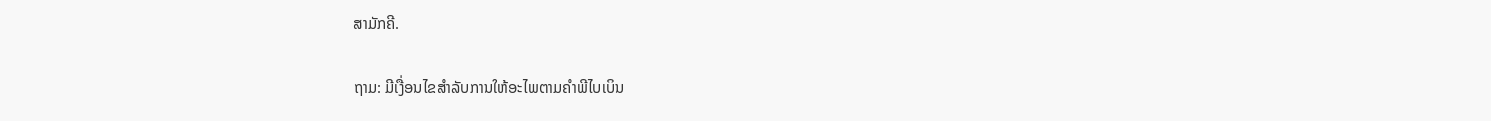ສາມັກຄີ.

ຖາມ: ມີເງື່ອນໄຂສໍາລັບການໃຫ້ອະໄພຕາມຄໍາພີໄບເບິນ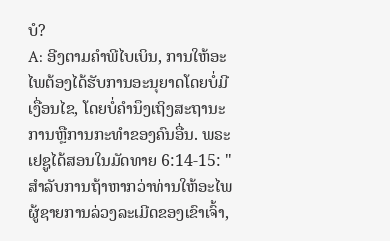ບໍ?
A: ອີງຕາມຄໍາພີໄບເບິນ, ການໃຫ້ອະໄພຕ້ອງໄດ້ຮັບການອະນຸຍາດໂດຍບໍ່ມີເງື່ອນໄຂ, ໂດຍບໍ່ຄໍານຶງເຖິງສະຖານະການຫຼືການກະທໍາຂອງຄົນອື່ນ. ພຣະເຢຊູໄດ້ສອນໃນມັດທາຍ 6:14-15: "ສໍາລັບການຖ້າຫາກວ່າທ່ານໃຫ້ອະໄພຜູ້ຊາຍການລ່ວງລະເມີດຂອງເຂົາເຈົ້າ,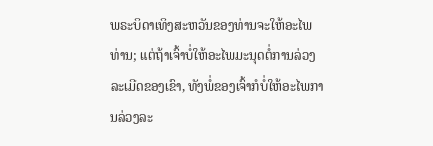ພຣະບິດາເທິງສະຫວັນຂອງທ່ານຈະໃຫ້ອະໄພທ່ານ; ແຕ່ຖ້າເຈົ້າບໍ່ໃຫ້ອະໄພມະນຸດຕໍ່ການລ່ວງລະເມີດຂອງເຂົາ, ທັງພໍ່ຂອງເຈົ້າກໍບໍ່ໃຫ້ອະໄພການລ່ວງລະ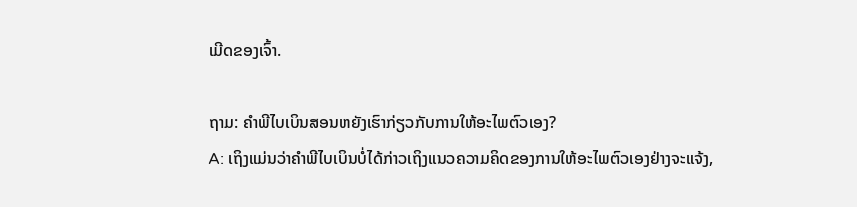ເມີດຂອງເຈົ້າ.

ຖາມ: ຄໍາພີໄບເບິນສອນຫຍັງເຮົາກ່ຽວກັບການໃຫ້ອະໄພຕົວເອງ?
A: ເຖິງແມ່ນວ່າຄໍາພີໄບເບິນບໍ່ໄດ້ກ່າວເຖິງແນວຄວາມຄິດຂອງການໃຫ້ອະໄພຕົວເອງຢ່າງຈະແຈ້ງ,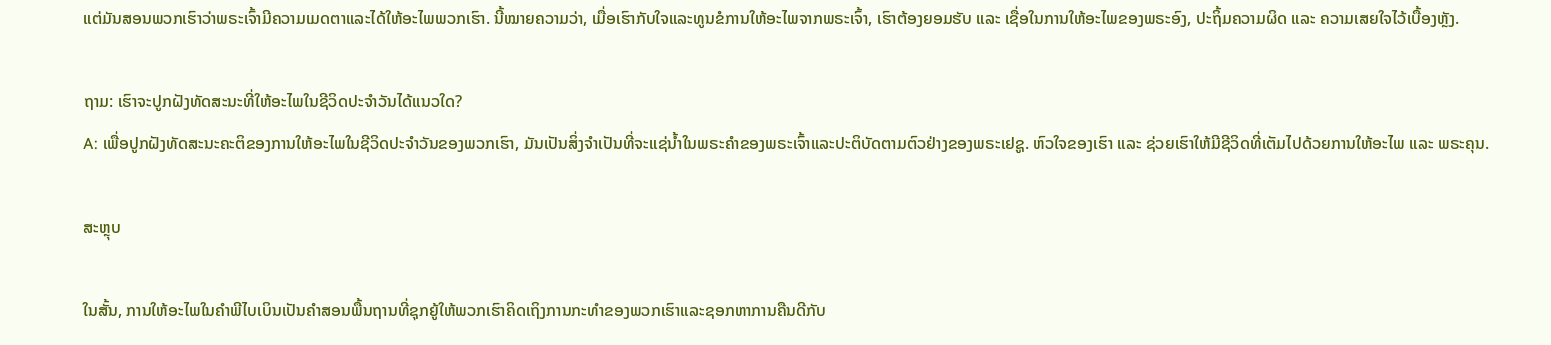ແຕ່ມັນສອນພວກເຮົາວ່າພຣະເຈົ້າມີຄວາມເມດຕາແລະໄດ້ໃຫ້ອະໄພພວກເຮົາ. ນີ້ໝາຍຄວາມວ່າ, ເມື່ອເຮົາກັບໃຈແລະທູນຂໍການໃຫ້ອະໄພຈາກພຣະເຈົ້າ, ເຮົາຕ້ອງຍອມຮັບ ແລະ ເຊື່ອໃນການໃຫ້ອະໄພຂອງພຣະອົງ, ປະຖິ້ມຄວາມຜິດ ແລະ ຄວາມເສຍໃຈໄວ້ເບື້ອງຫຼັງ.

ຖາມ: ເຮົາຈະປູກຝັງທັດສະນະທີ່ໃຫ້ອະໄພໃນຊີວິດປະຈຳວັນໄດ້ແນວໃດ?
A: ເພື່ອປູກຝັງທັດສະນະຄະຕິຂອງການໃຫ້ອະໄພໃນຊີວິດປະຈໍາວັນຂອງພວກເຮົາ, ມັນເປັນສິ່ງຈໍາເປັນທີ່ຈະແຊ່ນ້ຳໃນພຣະຄໍາຂອງພຣະເຈົ້າແລະປະຕິບັດຕາມຕົວຢ່າງຂອງພຣະເຢຊູ. ຫົວໃຈຂອງເຮົາ ແລະ ຊ່ວຍເຮົາໃຫ້ມີຊີວິດທີ່ເຕັມໄປດ້ວຍການໃຫ້ອະໄພ ແລະ ພຣະຄຸນ.

ສະຫຼຸບ

ໃນສັ້ນ, ການໃຫ້ອະໄພໃນຄໍາພີໄບເບິນເປັນຄໍາສອນພື້ນຖານທີ່ຊຸກຍູ້ໃຫ້ພວກເຮົາຄິດເຖິງການກະທໍາຂອງພວກເຮົາແລະຊອກຫາການຄືນດີກັບ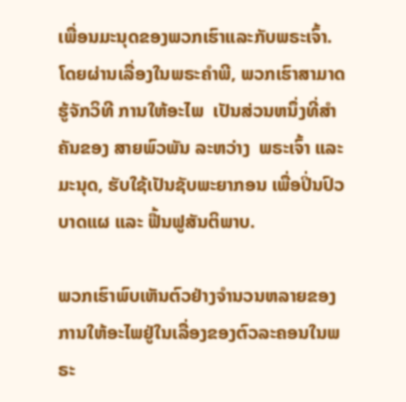ເພື່ອນມະນຸດຂອງພວກເຮົາແລະກັບພຣະເຈົ້າ. ໂດຍຜ່ານເລື່ອງໃນພຣະຄໍາພີ, ພວກເຮົາສາມາດຮູ້ຈັກວິທີ ການໃຫ້ອະໄພ  ເປັນສ່ວນຫນຶ່ງທີ່ສໍາຄັນຂອງ ສາຍພົວພັນ ລະຫວ່າງ  ພຣະເຈົ້າ ແລະ ມະນຸດ, ຮັບໃຊ້ເປັນຊັບພະຍາກອນ ເພື່ອປິ່ນປົວບາດແຜ ແລະ ຟື້ນຟູສັນຕິພາບ.

ພວກເຮົາພົບເຫັນຕົວຢ່າງຈໍານວນຫລາຍຂອງການໃຫ້ອະໄພຢູ່ໃນເລື່ອງຂອງຕົວລະຄອນໃນພຣະ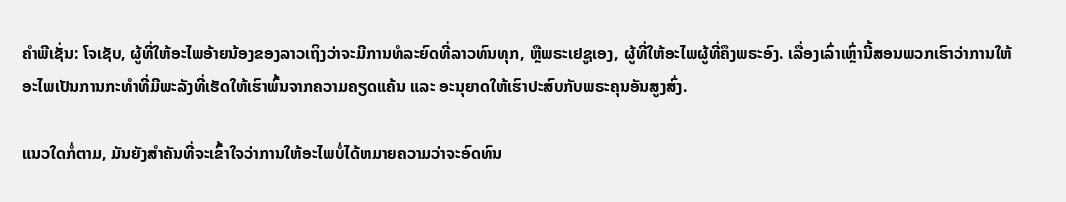ຄໍາພີເຊັ່ນ: ໂຈເຊັບ, ຜູ້ທີ່ໃຫ້ອະໄພອ້າຍນ້ອງຂອງລາວເຖິງວ່າຈະມີການທໍລະຍົດທີ່ລາວທົນທຸກ, ຫຼືພຣະເຢຊູເອງ, ຜູ້ທີ່ໃຫ້ອະໄພຜູ້ທີ່ຄຶງພຣະອົງ. ເລື່ອງເລົ່າເຫຼົ່ານີ້ສອນພວກເຮົາວ່າການໃຫ້ອະໄພເປັນການກະທໍາທີ່ມີພະລັງທີ່ເຮັດໃຫ້ເຮົາພົ້ນຈາກຄວາມຄຽດແຄ້ນ ແລະ ອະນຸຍາດໃຫ້ເຮົາປະສົບກັບພຣະຄຸນອັນສູງສົ່ງ.

ແນວໃດກໍ່ຕາມ, ມັນຍັງສໍາຄັນທີ່ຈະເຂົ້າໃຈວ່າການໃຫ້ອະໄພບໍ່ໄດ້ຫມາຍຄວາມວ່າຈະອົດທົນ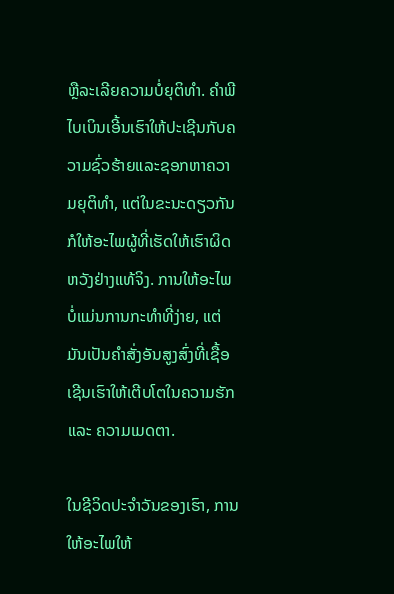ຫຼືລະເລີຍຄວາມບໍ່ຍຸຕິທໍາ. ຄຳພີໄບເບິນເອີ້ນເຮົາໃຫ້ປະເຊີນກັບຄວາມຊົ່ວຮ້າຍແລະຊອກຫາຄວາມຍຸຕິທຳ, ແຕ່ໃນຂະນະດຽວກັນກໍໃຫ້ອະໄພຜູ້ທີ່ເຮັດໃຫ້ເຮົາຜິດຫວັງຢ່າງແທ້ຈິງ. ການໃຫ້ອະໄພບໍ່ແມ່ນການກະທຳທີ່ງ່າຍ, ແຕ່ມັນເປັນຄຳສັ່ງອັນສູງສົ່ງທີ່ເຊື້ອເຊີນເຮົາໃຫ້ເຕີບໂຕໃນຄວາມຮັກ ແລະ ຄວາມເມດຕາ.

ໃນຊີວິດປະຈໍາວັນຂອງເຮົາ, ການໃຫ້ອະໄພໃຫ້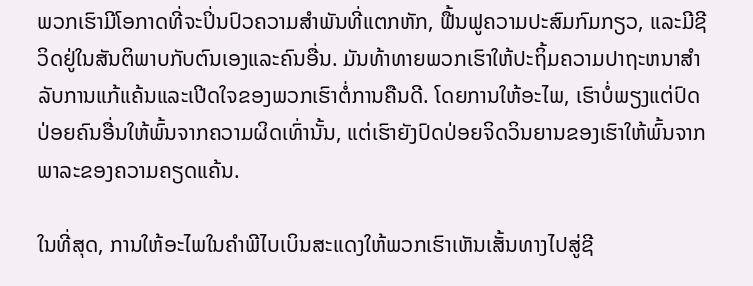ພວກເຮົາມີໂອກາດທີ່ຈະປິ່ນປົວຄວາມສໍາພັນທີ່ແຕກຫັກ, ຟື້ນຟູຄວາມປະສົມກົມກຽວ, ແລະມີຊີວິດຢູ່ໃນສັນຕິພາບກັບຕົນເອງແລະຄົນອື່ນ. ມັນທ້າທາຍພວກເຮົາໃຫ້ປະຖິ້ມຄວາມປາຖະຫນາສໍາລັບການແກ້ແຄ້ນແລະເປີດໃຈຂອງພວກເຮົາຕໍ່ການຄືນດີ. ໂດຍການໃຫ້ອະໄພ, ເຮົາບໍ່ພຽງແຕ່ປົດປ່ອຍຄົນອື່ນໃຫ້ພົ້ນຈາກຄວາມຜິດເທົ່ານັ້ນ, ແຕ່ເຮົາຍັງປົດປ່ອຍຈິດວິນຍານຂອງເຮົາໃຫ້ພົ້ນຈາກພາລະຂອງຄວາມຄຽດແຄ້ນ.

ໃນທີ່ສຸດ, ການໃຫ້ອະໄພໃນຄໍາພີໄບເບິນສະແດງໃຫ້ພວກເຮົາເຫັນເສັ້ນທາງໄປສູ່ຊີ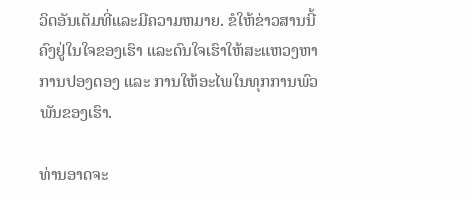ວິດອັນເຕັມທີ່ແລະມີຄວາມຫມາຍ. ຂໍໃຫ້ຂ່າວສານນີ້ຄົງຢູ່ໃນໃຈຂອງເຮົາ ແລະດົນໃຈເຮົາໃຫ້ສະແຫວງຫາການປອງດອງ ແລະ ການໃຫ້ອະໄພໃນທຸກການພົວພັນຂອງເຮົາ.

ທ່ານອາດຈະ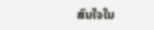ສົນໃຈໃນ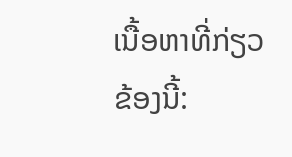ເນື້ອຫາທີ່ກ່ຽວຂ້ອງນີ້: